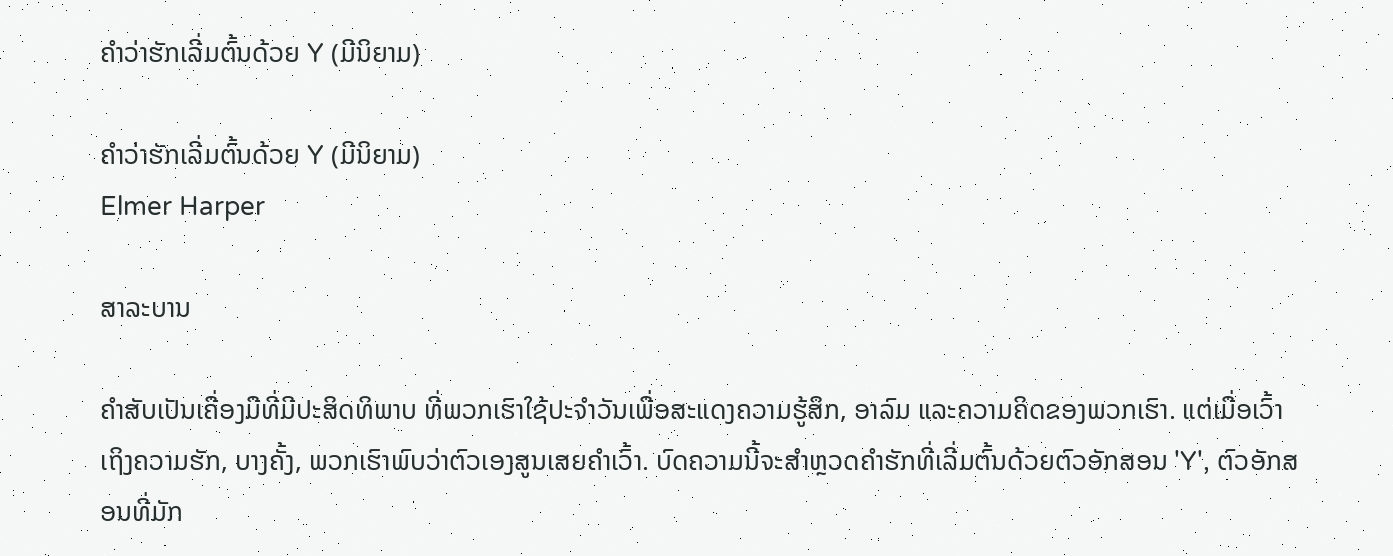ຄຳວ່າຮັກເລີ່ມຕົ້ນດ້ວຍ Y (ມີນິຍາມ)

ຄຳວ່າຮັກເລີ່ມຕົ້ນດ້ວຍ Y (ມີນິຍາມ)
Elmer Harper

ສາລະບານ

ຄຳສັບເປັນເຄື່ອງມືທີ່ມີປະສິດທິພາບ ທີ່ພວກເຮົາໃຊ້ປະຈຳວັນເພື່ອສະແດງຄວາມຮູ້ສຶກ, ອາລົມ ແລະຄວາມຄິດຂອງພວກເຮົາ. ແຕ່ເມື່ອເວົ້າເຖິງຄວາມຮັກ, ບາງຄັ້ງ, ພວກເຮົາພົບວ່າຕົວເອງສູນເສຍຄໍາເວົ້າ. ບົດຄວາມນີ້ຈະສໍາຫຼວດຄໍາຮັກທີ່ເລີ່ມຕົ້ນດ້ວຍຕົວອັກສອນ 'Y', ຕົວອັກສອນທີ່ມັກ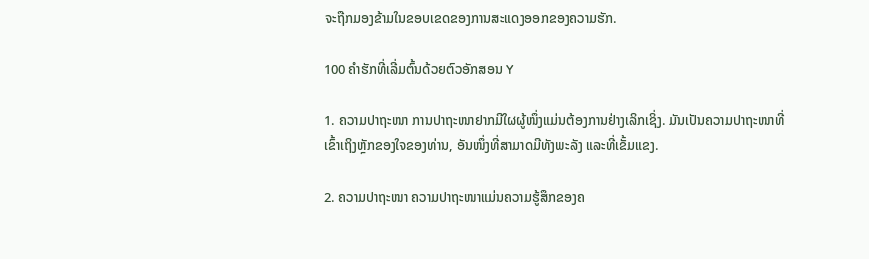ຈະຖືກມອງຂ້າມໃນຂອບເຂດຂອງການສະແດງອອກຂອງຄວາມຮັກ.

100 ຄໍາຮັກທີ່ເລີ່ມຕົ້ນດ້ວຍຕົວອັກສອນ Y

1. ຄວາມປາຖະໜາ ການປາຖະໜາຢາກມີໃຜຜູ້ໜຶ່ງແມ່ນຕ້ອງການຢ່າງເລິກເຊິ່ງ. ມັນເປັນຄວາມປາຖະໜາທີ່ເຂົ້າເຖິງຫຼັກຂອງໃຈຂອງທ່ານ, ອັນໜຶ່ງທີ່ສາມາດມີທັງພະລັງ ແລະທີ່ເຂັ້ມແຂງ.

2. ຄວາມປາຖະໜາ ຄວາມປາຖະໜາແມ່ນຄວາມຮູ້ສຶກຂອງຄ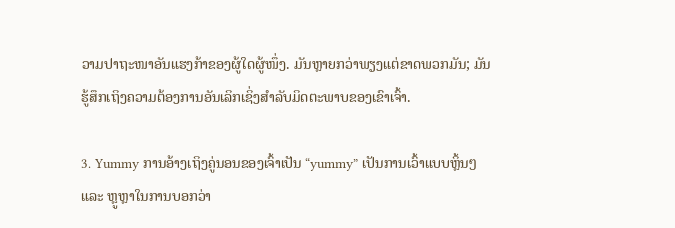ວາມປາຖະໜາອັນແຮງກ້າຂອງຜູ້ໃດຜູ້ໜຶ່ງ. ມັນຫຼາຍກວ່າພຽງແຕ່ຂາດພວກມັນ; ມັນຮູ້ສຶກເຖິງຄວາມຕ້ອງການອັນເລິກເຊິ່ງສຳລັບມິດຕະພາບຂອງເຂົາເຈົ້າ.

3. Yummy ການອ້າງເຖິງຄູ່ນອນຂອງເຈົ້າເປັນ “yummy” ເປັນການເວົ້າແບບຫຼິ້ນໆ ແລະ ຫຼູຫຼາໃນການບອກວ່າ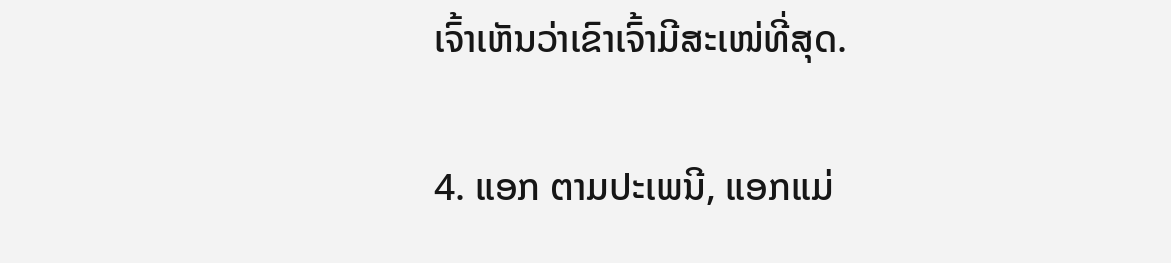ເຈົ້າເຫັນວ່າເຂົາເຈົ້າມີສະເໜ່ທີ່ສຸດ.

4. ແອກ ຕາມປະເພນີ, ແອກແມ່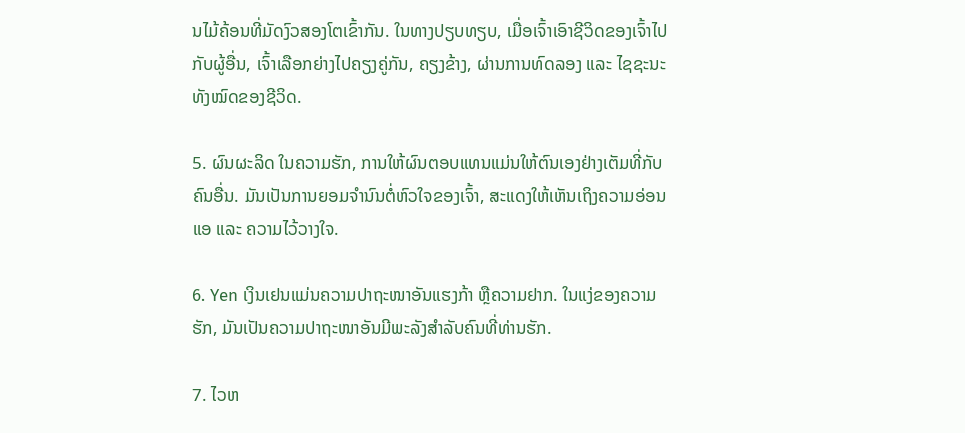ນໄມ້ຄ້ອນທີ່ມັດງົວສອງໂຕເຂົ້າກັນ. ໃນທາງປຽບທຽບ, ເມື່ອເຈົ້າເອົາຊີວິດຂອງເຈົ້າໄປກັບຜູ້ອື່ນ, ເຈົ້າເລືອກຍ່າງໄປຄຽງຄູ່ກັນ, ຄຽງຂ້າງ, ຜ່ານການທົດລອງ ແລະ ໄຊຊະນະທັງໝົດຂອງຊີວິດ.

5. ຜົນຜະລິດ ໃນຄວາມຮັກ, ການໃຫ້ຜົນຕອບແທນແມ່ນໃຫ້ຕົນເອງຢ່າງເຕັມທີ່ກັບຄົນອື່ນ. ມັນເປັນການຍອມຈຳນົນຕໍ່ຫົວໃຈຂອງເຈົ້າ, ສະແດງໃຫ້ເຫັນເຖິງຄວາມອ່ອນແອ ແລະ ຄວາມໄວ້ວາງໃຈ.

6. Yen ເງິນເຢນແມ່ນຄວາມປາຖະໜາອັນແຮງກ້າ ຫຼືຄວາມຢາກ. ໃນແງ່ຂອງຄວາມຮັກ, ມັນເປັນຄວາມປາຖະໜາອັນມີພະລັງສຳລັບຄົນທີ່ທ່ານຮັກ.

7. ໄວຫ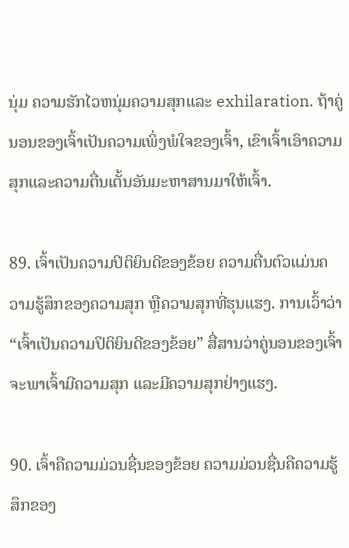ນຸ່ມ ຄວາມຮັກໄວຫນຸ່ມຄວາມສຸກແລະ exhilaration. ຖ້າຄູ່ນອນຂອງເຈົ້າເປັນຄວາມເພິ່ງພໍໃຈຂອງເຈົ້າ, ເຂົາເຈົ້າເອົາຄວາມສຸກແລະຄວາມຕື່ນເຕັ້ນອັນມະຫາສານມາໃຫ້ເຈົ້າ.

89. ເຈົ້າເປັນຄວາມປິຕິຍິນດີຂອງຂ້ອຍ ຄວາມຕື່ນຕົວແມ່ນຄວາມຮູ້ສຶກຂອງຄວາມສຸກ ຫຼືຄວາມສຸກທີ່ຮຸນແຮງ. ການເວົ້າວ່າ “ເຈົ້າເປັນຄວາມປິຕິຍິນດີຂອງຂ້ອຍ” ສື່ສານວ່າຄູ່ນອນຂອງເຈົ້າຈະພາເຈົ້າມີຄວາມສຸກ ແລະມີຄວາມສຸກຢ່າງແຮງ.

90. ເຈົ້າຄືຄວາມມ່ວນຊື່ນຂອງຂ້ອຍ ຄວາມມ່ວນຊື່ນຄືຄວາມຮູ້ສຶກຂອງ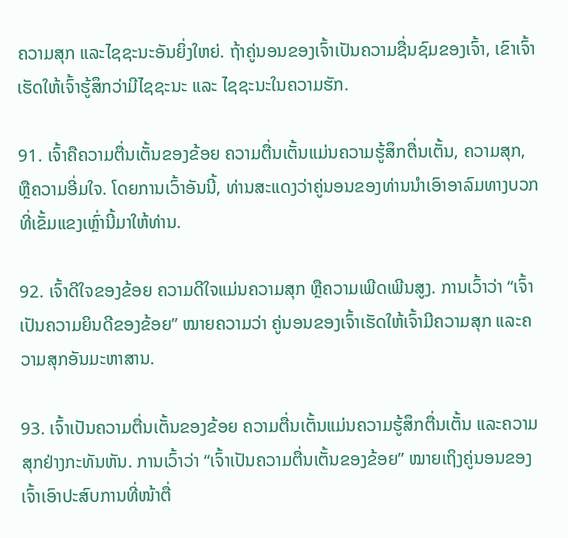ຄວາມສຸກ ແລະໄຊຊະນະອັນຍິ່ງໃຫຍ່. ຖ້າຄູ່ນອນຂອງເຈົ້າເປັນຄວາມຊື່ນຊົມຂອງເຈົ້າ, ເຂົາເຈົ້າເຮັດໃຫ້ເຈົ້າຮູ້ສຶກວ່າມີໄຊຊະນະ ແລະ ໄຊຊະນະໃນຄວາມຮັກ.

91. ເຈົ້າຄືຄວາມຕື່ນເຕັ້ນຂອງຂ້ອຍ ຄວາມຕື່ນເຕັ້ນແມ່ນຄວາມຮູ້ສຶກຕື່ນເຕັ້ນ, ຄວາມສຸກ, ຫຼືຄວາມອີ່ມໃຈ. ໂດຍການເວົ້າອັນນີ້, ທ່ານສະແດງວ່າຄູ່ນອນຂອງທ່ານນໍາເອົາອາລົມທາງບວກທີ່ເຂັ້ມແຂງເຫຼົ່ານີ້ມາໃຫ້ທ່ານ.

92. ເຈົ້າດີໃຈຂອງຂ້ອຍ ຄວາມດີໃຈແມ່ນຄວາມສຸກ ຫຼືຄວາມເພີດເພີນສູງ. ການເວົ້າວ່າ “ເຈົ້າເປັນຄວາມຍິນດີຂອງຂ້ອຍ” ໝາຍຄວາມວ່າ ຄູ່ນອນຂອງເຈົ້າເຮັດໃຫ້ເຈົ້າມີຄວາມສຸກ ແລະຄວາມສຸກອັນມະຫາສານ.

93. ເຈົ້າເປັນຄວາມຕື່ນເຕັ້ນຂອງຂ້ອຍ ຄວາມຕື່ນເຕັ້ນແມ່ນຄວາມຮູ້ສຶກຕື່ນເຕັ້ນ ແລະຄວາມສຸກຢ່າງກະທັນຫັນ. ການເວົ້າວ່າ “ເຈົ້າເປັນຄວາມຕື່ນເຕັ້ນຂອງຂ້ອຍ” ໝາຍເຖິງຄູ່ນອນຂອງເຈົ້າເອົາປະສົບການທີ່ໜ້າຕື່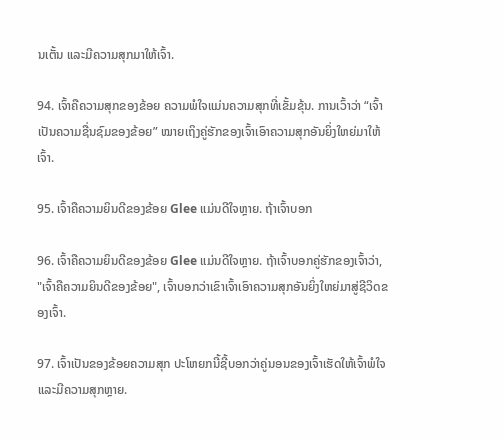ນເຕັ້ນ ແລະມີຄວາມສຸກມາໃຫ້ເຈົ້າ.

94. ເຈົ້າຄືຄວາມສຸກຂອງຂ້ອຍ ຄວາມພໍໃຈແມ່ນຄວາມສຸກທີ່ເຂັ້ມຂຸ້ນ. ການເວົ້າວ່າ “ເຈົ້າເປັນຄວາມຊື່ນຊົມຂອງຂ້ອຍ” ໝາຍເຖິງຄູ່ຮັກຂອງເຈົ້າເອົາຄວາມສຸກອັນຍິ່ງໃຫຍ່ມາໃຫ້ເຈົ້າ.

95. ເຈົ້າຄືຄວາມຍິນດີຂອງຂ້ອຍ Glee ແມ່ນດີໃຈຫຼາຍ. ຖ້າເຈົ້າບອກ

96. ເຈົ້າຄືຄວາມຍິນດີຂອງຂ້ອຍ Glee ແມ່ນດີໃຈຫຼາຍ. ຖ້າເຈົ້າບອກຄູ່ຮັກຂອງເຈົ້າວ່າ, "ເຈົ້າຄືຄວາມຍິນດີຂອງຂ້ອຍ", ເຈົ້າບອກວ່າເຂົາເຈົ້າເອົາຄວາມສຸກອັນຍິ່ງໃຫຍ່ມາສູ່ຊີວິດຂອງເຈົ້າ.

97. ເຈົ້າເປັນຂອງຂ້ອຍຄວາມສຸກ ປະໂຫຍກນີ້ຊີ້ບອກວ່າຄູ່ນອນຂອງເຈົ້າເຮັດໃຫ້ເຈົ້າພໍໃຈ ແລະມີຄວາມສຸກຫຼາຍ.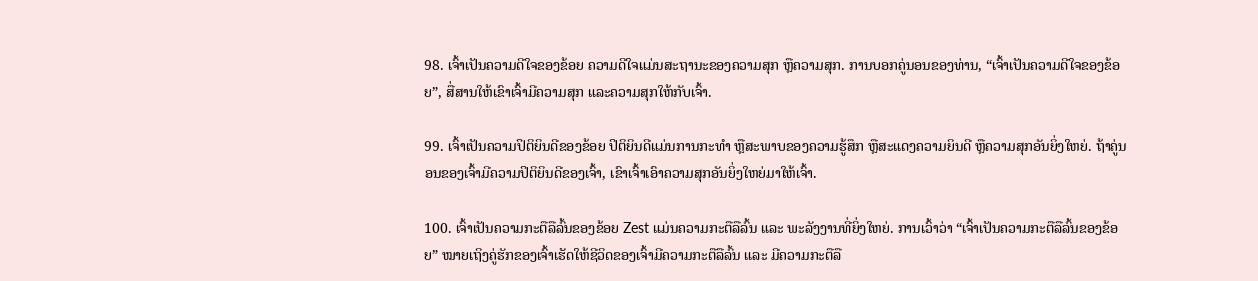98. ເຈົ້າເປັນຄວາມດີໃຈຂອງຂ້ອຍ ຄວາມດີໃຈແມ່ນສະຖານະຂອງຄວາມສຸກ ຫຼືຄວາມສຸກ. ການບອກຄູ່ນອນຂອງທ່ານ, “ເຈົ້າເປັນຄວາມດີໃຈຂອງຂ້ອຍ”, ສື່ສານໃຫ້ເຂົາເຈົ້າມີຄວາມສຸກ ແລະຄວາມສຸກໃຫ້ກັບເຈົ້າ.

99. ເຈົ້າເປັນຄວາມປິຕິຍິນດີຂອງຂ້ອຍ ປິຕິຍິນດີແມ່ນການກະທໍາ ຫຼືສະພາບຂອງຄວາມຮູ້ສຶກ ຫຼືສະແດງຄວາມຍິນດີ ຫຼືຄວາມສຸກອັນຍິ່ງໃຫຍ່. ຖ້າຄູ່ນອນຂອງເຈົ້າມີຄວາມປິຕິຍິນດີຂອງເຈົ້າ, ເຂົາເຈົ້າເອົາຄວາມສຸກອັນຍິ່ງໃຫຍ່ມາໃຫ້ເຈົ້າ.

100. ເຈົ້າເປັນຄວາມກະຕືລືລົ້ນຂອງຂ້ອຍ Zest ແມ່ນຄວາມກະຕືລືລົ້ນ ແລະ ພະລັງງານທີ່ຍິ່ງໃຫຍ່. ການເວົ້າວ່າ “ເຈົ້າເປັນຄວາມກະຕືລືລົ້ນຂອງຂ້ອຍ” ໝາຍເຖິງຄູ່ຮັກຂອງເຈົ້າເຮັດໃຫ້ຊີວິດຂອງເຈົ້າມີຄວາມກະຕືລືລົ້ນ ແລະ ມີຄວາມກະຕືລື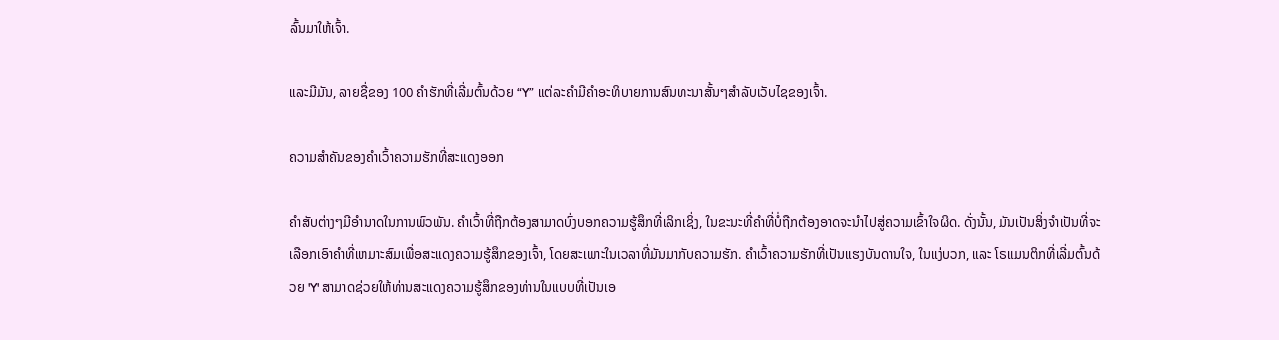ລົ້ນມາໃຫ້ເຈົ້າ.

ແລະມີມັນ, ລາຍຊື່ຂອງ 100 ຄຳຮັກທີ່ເລີ່ມຕົ້ນດ້ວຍ “Y” ແຕ່ລະຄຳມີຄຳອະທິບາຍການສົນທະນາສັ້ນໆສຳລັບເວັບໄຊຂອງເຈົ້າ.

ຄວາມສຳຄັນຂອງຄຳເວົ້າຄວາມຮັກທີ່ສະແດງອອກ

ຄຳສັບຕ່າງໆມີອຳນາດໃນການພົວພັນ. ຄໍາເວົ້າທີ່ຖືກຕ້ອງສາມາດບົ່ງບອກຄວາມຮູ້ສຶກທີ່ເລິກເຊິ່ງ, ໃນຂະນະທີ່ຄໍາທີ່ບໍ່ຖືກຕ້ອງອາດຈະນໍາໄປສູ່ຄວາມເຂົ້າໃຈຜິດ. ດັ່ງນັ້ນ, ມັນເປັນສິ່ງຈໍາເປັນທີ່ຈະເລືອກເອົາຄໍາທີ່ເຫມາະສົມເພື່ອສະແດງຄວາມຮູ້ສຶກຂອງເຈົ້າ, ໂດຍສະເພາະໃນເວລາທີ່ມັນມາກັບຄວາມຮັກ. ຄຳເວົ້າຄວາມຮັກທີ່ເປັນແຮງບັນດານໃຈ, ໃນແງ່ບວກ, ແລະ ໂຣແມນຕິກທີ່ເລີ່ມຕົ້ນດ້ວຍ 'Y' ສາມາດຊ່ວຍໃຫ້ທ່ານສະແດງຄວາມຮູ້ສຶກຂອງທ່ານໃນແບບທີ່ເປັນເອ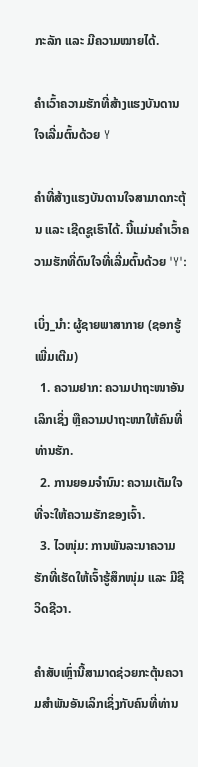ກະລັກ ແລະ ມີຄວາມໝາຍໄດ້.

ຄຳເວົ້າຄວາມຮັກທີ່ສ້າງແຮງບັນດານໃຈເລີ່ມຕົ້ນດ້ວຍ Y

ຄຳທີ່ສ້າງແຮງບັນດານໃຈສາມາດກະຕຸ້ນ ແລະ ເຊີດຊູເຮົາໄດ້. ນີ້ແມ່ນຄຳເວົ້າຄວາມຮັກທີ່ດົນໃຈທີ່ເລີ່ມຕົ້ນດ້ວຍ 'Y':

ເບິ່ງ_ນຳ: ຜູ້ຊາຍພາສາກາຍ (ຊອກຮູ້ເພີ່ມເຕີມ)
  1. ຄວາມຢາກ: ຄວາມປາຖະໜາອັນເລິກເຊິ່ງ ຫຼືຄວາມປາຖະໜາໃຫ້ຄົນທີ່ທ່ານຮັກ.
  2. ການຍອມຈຳນົນ: ຄວາມເຕັມໃຈທີ່ຈະໃຫ້ຄວາມຮັກຂອງເຈົ້າ.
  3. ໄວໜຸ່ມ: ການພັນລະນາຄວາມຮັກທີ່ເຮັດໃຫ້ເຈົ້າຮູ້ສຶກໜຸ່ມ ແລະ ມີຊີວິດຊີວາ.

ຄຳສັບເຫຼົ່ານີ້ສາມາດຊ່ວຍກະຕຸ້ນຄວາມສຳພັນອັນເລິກເຊິ່ງກັບຄົນທີ່ທ່ານ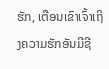ຮັກ, ເຕືອນເຂົາເຈົ້າເຖິງຄວາມຮັກອັນມີຊີ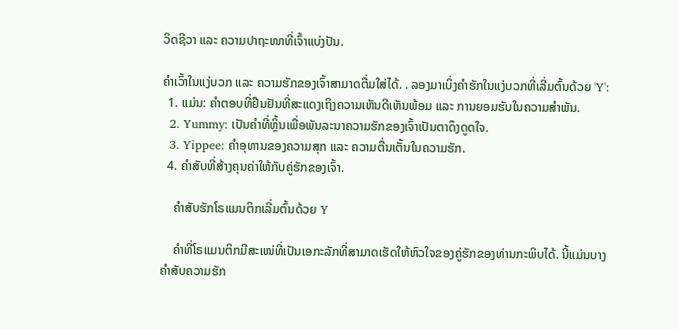ວິດຊີວາ ແລະ ຄວາມປາຖະໜາທີ່ເຈົ້າແບ່ງປັນ.

ຄຳເວົ້າໃນແງ່ບວກ ແລະ ຄວາມຮັກຂອງເຈົ້າສາມາດຕື່ມໃສ່ໄດ້. . ລອງມາເບິ່ງຄຳຮັກໃນແງ່ບວກທີ່ເລີ່ມຕົ້ນດ້ວຍ 'Y':
  1. ແມ່ນ: ຄຳຕອບທີ່ຢືນຢັນທີ່ສະແດງເຖິງຄວາມເຫັນດີເຫັນພ້ອມ ແລະ ການຍອມຮັບໃນຄວາມສຳພັນ.
  2. Yummy: ເປັນຄຳທີ່ຫຼິ້ນເພື່ອພັນລະນາຄວາມຮັກຂອງເຈົ້າເປັນຕາດຶງດູດໃຈ.
  3. Yippee: ຄຳອຸທານຂອງຄວາມສຸກ ແລະ ຄວາມຕື່ນເຕັ້ນໃນຄວາມຮັກ.
  4. ຄຳສັບທີ່ສ້າງຄຸນຄ່າໃຫ້ກັບຄູ່ຮັກຂອງເຈົ້າ.

    ຄຳສັບຮັກໂຣແມນຕິກເລີ່ມຕົ້ນດ້ວຍ Y

    ຄຳທີ່ໂຣແມນຕິກມີສະເໜ່ທີ່ເປັນເອກະລັກທີ່ສາມາດເຮັດໃຫ້ຫົວໃຈຂອງຄູ່ຮັກຂອງທ່ານກະພິບໄດ້. ນີ້ແມ່ນບາງຄຳສັບຄວາມຮັກ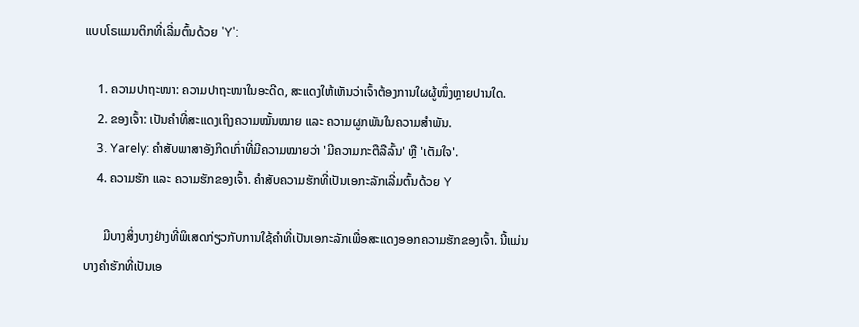ແບບໂຣແມນຕິກທີ່ເລີ່ມຕົ້ນດ້ວຍ 'Y':

    1. ຄວາມປາຖະໜາ: ຄວາມປາຖະໜາໃນອະດີດ, ສະແດງໃຫ້ເຫັນວ່າເຈົ້າຕ້ອງການໃຜຜູ້ໜຶ່ງຫຼາຍປານໃດ.
    2. ຂອງເຈົ້າ: ເປັນຄຳທີ່ສະແດງເຖິງຄວາມໝັ້ນໝາຍ ແລະ ຄວາມຜູກພັນໃນຄວາມສຳພັນ.
    3. Yarely: ຄຳສັບພາສາອັງກິດເກົ່າທີ່ມີຄວາມໝາຍວ່າ 'ມີຄວາມກະຕືລືລົ້ນ' ຫຼື 'ເຕັມໃຈ'.
    4. ຄວາມຮັກ ແລະ ຄວາມຮັກຂອງເຈົ້າ. ຄໍາສັບຄວາມຮັກທີ່ເປັນເອກະລັກເລີ່ມຕົ້ນດ້ວຍ Y

      ມີບາງສິ່ງບາງຢ່າງທີ່ພິເສດກ່ຽວກັບການໃຊ້ຄໍາທີ່ເປັນເອກະລັກເພື່ອສະແດງອອກຄວາມຮັກຂອງເຈົ້າ. ນີ້ແມ່ນບາງຄຳຮັກທີ່ເປັນເອ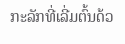ກະລັກທີ່ເລີ່ມຕົ້ນດ້ວ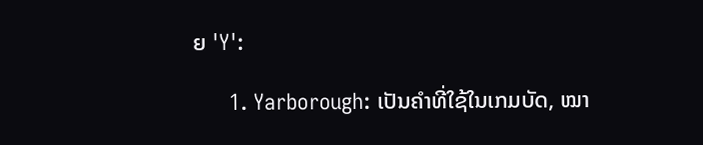ຍ 'Y':

      1. Yarborough: ເປັນຄຳທີ່ໃຊ້ໃນເກມບັດ, ໝາ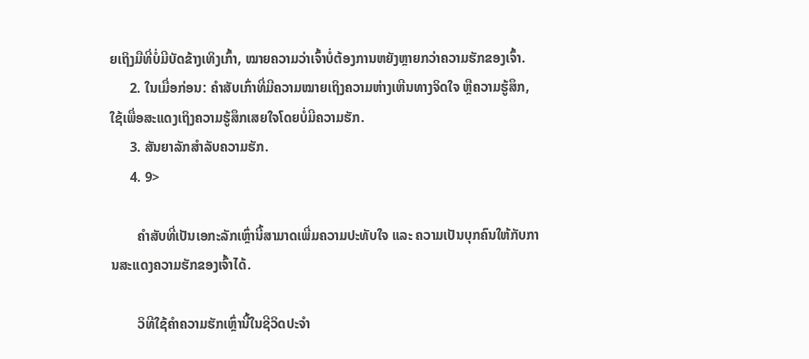ຍເຖິງມືທີ່ບໍ່ມີບັດຂ້າງເທິງເກົ້າ, ໝາຍຄວາມວ່າເຈົ້າບໍ່ຕ້ອງການຫຍັງຫຼາຍກວ່າຄວາມຮັກຂອງເຈົ້າ.
      2. ໃນເມື່ອກ່ອນ: ຄຳສັບເກົ່າທີ່ມີຄວາມໝາຍເຖິງຄວາມຫ່າງເຫີນທາງຈິດໃຈ ຫຼືຄວາມຮູ້ສຶກ, ໃຊ້ເພື່ອສະແດງເຖິງຄວາມຮູ້ສຶກເສຍໃຈໂດຍບໍ່ມີຄວາມຮັກ.
      3. ສັນຍາລັກສຳລັບຄວາມຮັກ.
      4. 9>

        ຄຳສັບທີ່ເປັນເອກະລັກເຫຼົ່ານີ້ສາມາດເພີ່ມຄວາມປະທັບໃຈ ແລະ ຄວາມເປັນບຸກຄົນໃຫ້ກັບການສະແດງຄວາມຮັກຂອງເຈົ້າໄດ້.

        ວິທີໃຊ້ຄຳຄວາມຮັກເຫຼົ່ານີ້ໃນຊີວິດປະຈຳ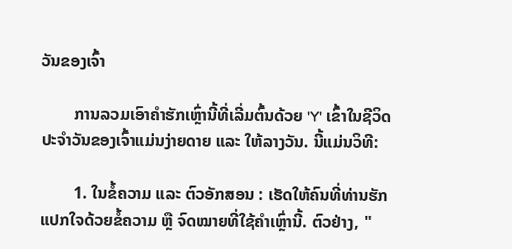ວັນຂອງເຈົ້າ

        ການລວມເອົາຄຳຮັກເຫຼົ່ານີ້ທີ່ເລີ່ມຕົ້ນດ້ວຍ 'Y' ເຂົ້າໃນຊີວິດປະຈຳວັນຂອງເຈົ້າແມ່ນງ່າຍດາຍ ແລະ ໃຫ້ລາງວັນ. ນີ້ແມ່ນວິທີ:

        1. ໃນຂໍ້ຄວາມ ແລະ ຕົວອັກສອນ : ເຮັດໃຫ້ຄົນທີ່ທ່ານຮັກແປກໃຈດ້ວຍຂໍ້ຄວາມ ຫຼື ຈົດໝາຍທີ່ໃຊ້ຄຳເຫຼົ່ານີ້. ຕົວຢ່າງ, "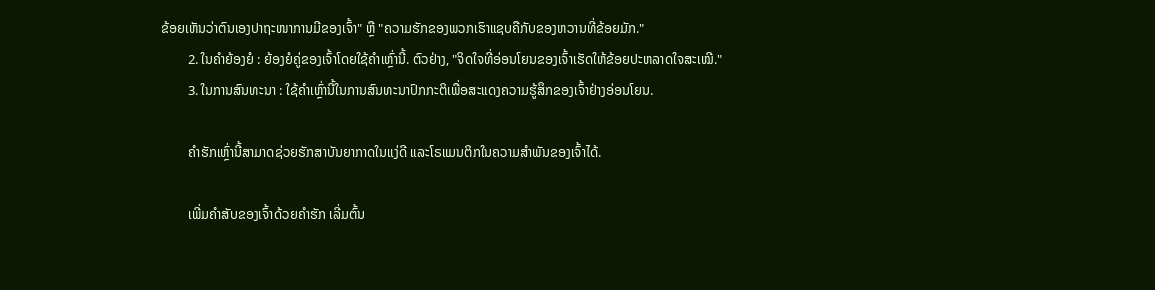ຂ້ອຍເຫັນວ່າຕົນເອງປາຖະໜາການມີຂອງເຈົ້າ" ຫຼື "ຄວາມຮັກຂອງພວກເຮົາແຊບຄືກັບຂອງຫວານທີ່ຂ້ອຍມັກ."
        2. ໃນຄຳຍ້ອງຍໍ : ຍ້ອງຍໍຄູ່ຂອງເຈົ້າໂດຍໃຊ້ຄຳເຫຼົ່ານີ້. ຕົວຢ່າງ, "ຈິດໃຈທີ່ອ່ອນໂຍນຂອງເຈົ້າເຮັດໃຫ້ຂ້ອຍປະຫລາດໃຈສະເໝີ."
        3. ໃນການສົນທະນາ : ໃຊ້ຄໍາເຫຼົ່ານີ້ໃນການສົນທະນາປົກກະຕິເພື່ອສະແດງຄວາມຮູ້ສຶກຂອງເຈົ້າຢ່າງອ່ອນໂຍນ.

        ຄຳຮັກເຫຼົ່ານີ້ສາມາດຊ່ວຍຮັກສາບັນຍາກາດໃນແງ່ດີ ແລະໂຣແມນຕິກໃນຄວາມສຳພັນຂອງເຈົ້າໄດ້.

        ເພີ່ມຄຳສັບຂອງເຈົ້າດ້ວຍຄຳຮັກ ເລີ່ມຕົ້ນ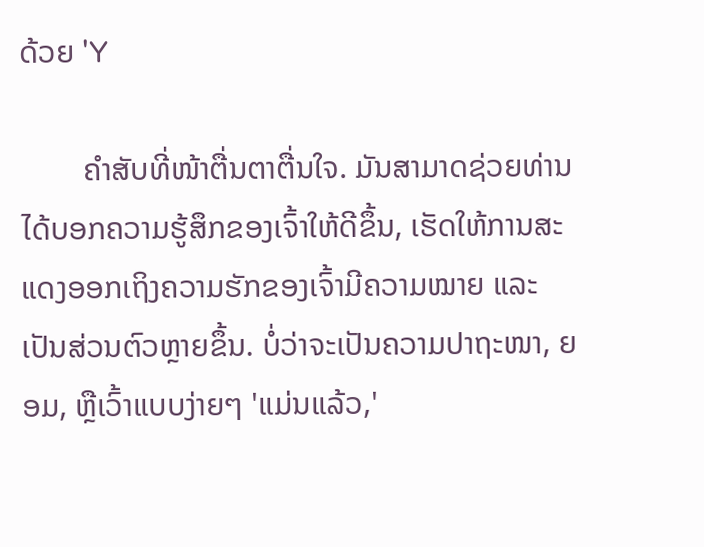ດ້ວຍ 'Y

        ຄຳສັບທີ່ໜ້າຕື່ນຕາຕື່ນໃຈ. ມັນສາມາດຊ່ວຍທ່ານໄດ້ບອກຄວາມຮູ້ສຶກຂອງເຈົ້າໃຫ້ດີຂຶ້ນ, ເຮັດໃຫ້ການສະແດງອອກເຖິງຄວາມຮັກຂອງເຈົ້າມີຄວາມໝາຍ ແລະ ເປັນສ່ວນຕົວຫຼາຍຂຶ້ນ. ບໍ່ວ່າຈະເປັນຄວາມປາຖະໜາ, ຍອມ, ຫຼືເວົ້າແບບງ່າຍໆ 'ແມ່ນແລ້ວ,'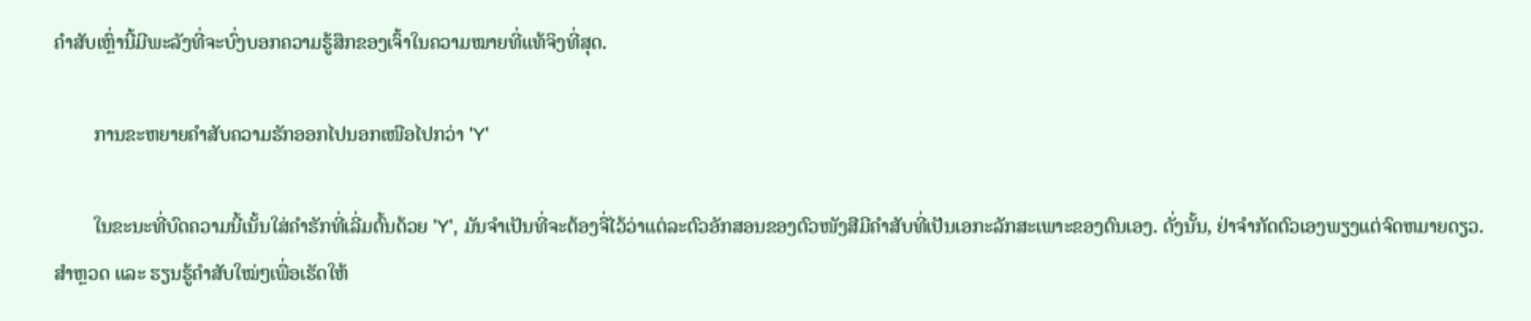ຄຳສັບເຫຼົ່ານີ້ມີພະລັງທີ່ຈະບົ່ງບອກຄວາມຮູ້ສຶກຂອງເຈົ້າໃນຄວາມໝາຍທີ່ແທ້ຈິງທີ່ສຸດ.

        ການຂະຫຍາຍຄຳສັບຄວາມຮັກອອກໄປນອກເໜືອໄປກວ່າ 'Y'

        ໃນຂະນະທີ່ບົດຄວາມນີ້ເນັ້ນໃສ່ຄຳຮັກທີ່ເລີ່ມຕົ້ນດ້ວຍ 'Y', ມັນຈຳເປັນທີ່ຈະຕ້ອງຈື່ໄວ້ວ່າແຕ່ລະຕົວອັກສອນຂອງຕົວໜັງສືມີຄຳສັບທີ່ເປັນເອກະລັກສະເພາະຂອງຕົນເອງ. ດັ່ງນັ້ນ, ຢ່າຈໍາກັດຕົວເອງພຽງແຕ່ຈົດຫມາຍດຽວ. ສຳຫຼວດ ແລະ ຮຽນຮູ້ຄຳສັບໃໝ່ໆເພື່ອເຮັດໃຫ້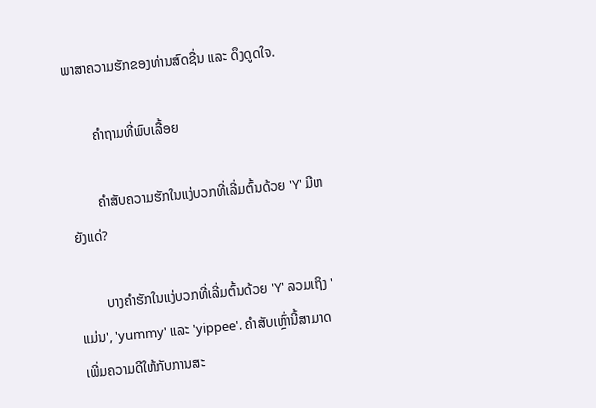ພາສາຄວາມຮັກຂອງທ່ານສົດຊື່ນ ແລະ ດຶງດູດໃຈ.

        ຄຳຖາມທີ່ພົບເລື້ອຍ

        ຄຳສັບຄວາມຮັກໃນແງ່ບວກທີ່ເລີ່ມຕົ້ນດ້ວຍ 'Y' ມີຫຍັງແດ່?

        ບາງຄຳຮັກໃນແງ່ບວກທີ່ເລີ່ມຕົ້ນດ້ວຍ 'Y' ລວມເຖິງ 'ແມ່ນ', 'yummy' ແລະ 'yippee'. ຄຳສັບເຫຼົ່ານີ້ສາມາດເພີ່ມຄວາມດີໃຫ້ກັບການສະ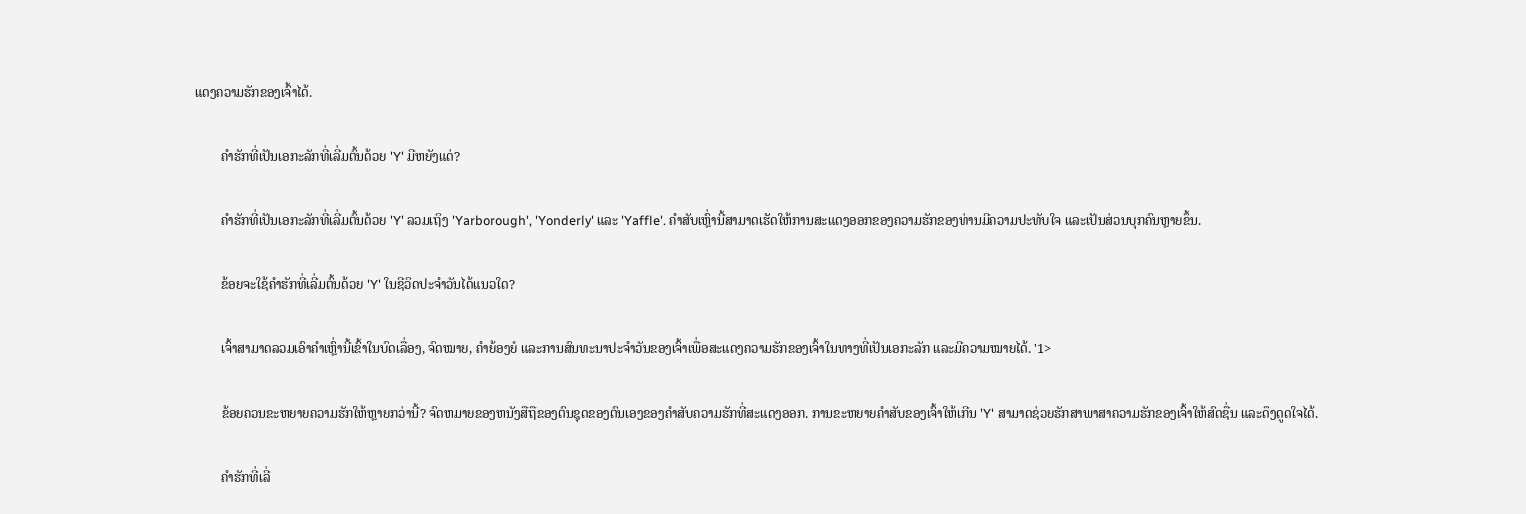ແດງຄວາມຮັກຂອງເຈົ້າໄດ້.

        ຄຳຮັກທີ່ເປັນເອກະລັກທີ່ເລີ່ມຕົ້ນດ້ວຍ 'Y' ມີຫຍັງແດ່?

        ຄຳຮັກທີ່ເປັນເອກະລັກທີ່ເລີ່ມຕົ້ນດ້ວຍ 'Y' ລວມເຖິງ 'Yarborough', 'Yonderly' ແລະ 'Yaffle'. ຄຳສັບເຫຼົ່ານີ້ສາມາດເຮັດໃຫ້ການສະແດງອອກຂອງຄວາມຮັກຂອງທ່ານມີຄວາມປະທັບໃຈ ແລະເປັນສ່ວນບຸກຄົນຫຼາຍຂຶ້ນ.

        ຂ້ອຍຈະໃຊ້ຄຳຮັກທີ່ເລີ່ມຕົ້ນດ້ວຍ 'Y' ໃນຊີວິດປະຈຳວັນໄດ້ແນວໃດ?

        ເຈົ້າສາມາດລວມເອົາຄຳເຫຼົ່ານີ້ເຂົ້າໃນບົດເລື່ອງ, ຈົດໝາຍ, ຄຳຍ້ອງຍໍ ແລະການສົນທະນາປະຈຳວັນຂອງເຈົ້າເພື່ອສະແດງຄວາມຮັກຂອງເຈົ້າໃນທາງທີ່ເປັນເອກະລັກ ແລະມີຄວາມໝາຍໄດ້. '1>

        ຂ້ອຍຄວນຂະຫຍາຍຄວາມຮັກໃຫ້ຫຼາຍກວ່ານີ້? ຈົດຫມາຍຂອງຫນັງສືຖືຂອງຕົນຊຸດຂອງຕົນເອງຂອງຄໍາສັບຄວາມຮັກທີ່ສະແດງອອກ. ການຂະຫຍາຍຄຳສັບຂອງເຈົ້າໃຫ້ເກີນ 'Y' ສາມາດຊ່ວຍຮັກສາພາສາຄວາມຮັກຂອງເຈົ້າໃຫ້ສົດຊື່ນ ແລະດຶງດູດໃຈໄດ້.

        ຄຳຮັກທີ່ເລີ່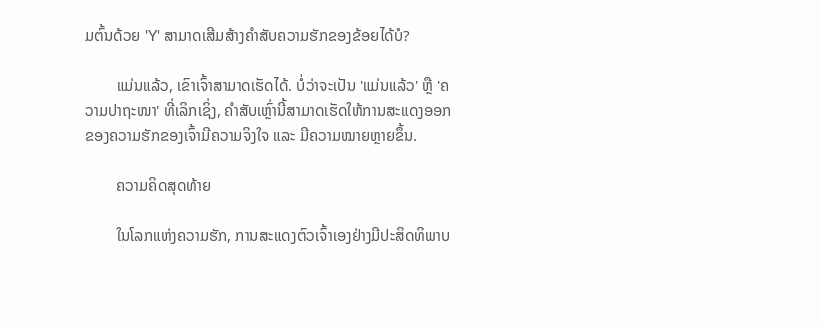ມຕົ້ນດ້ວຍ 'Y' ສາມາດເສີມສ້າງຄຳສັບຄວາມຮັກຂອງຂ້ອຍໄດ້ບໍ?

        ແມ່ນແລ້ວ, ເຂົາເຈົ້າສາມາດເຮັດໄດ້. ບໍ່ວ່າຈະເປັນ 'ແມ່ນແລ້ວ' ຫຼື 'ຄວາມປາຖະໜາ' ທີ່ເລິກເຊິ່ງ, ຄຳສັບເຫຼົ່ານີ້ສາມາດເຮັດໃຫ້ການສະແດງອອກຂອງຄວາມຮັກຂອງເຈົ້າມີຄວາມຈິງໃຈ ແລະ ມີຄວາມໝາຍຫຼາຍຂຶ້ນ.

        ຄວາມຄິດສຸດທ້າຍ

        ໃນໂລກແຫ່ງຄວາມຮັກ, ການສະແດງຕົວເຈົ້າເອງຢ່າງມີປະສິດທິພາບ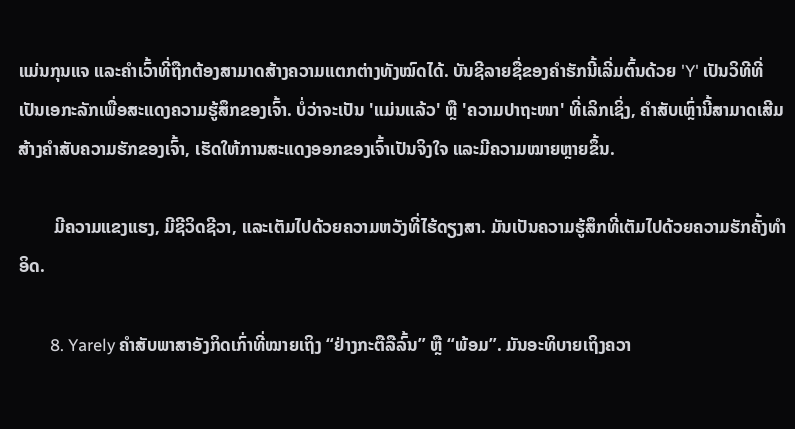ແມ່ນກຸນແຈ ແລະຄຳເວົ້າທີ່ຖືກຕ້ອງສາມາດສ້າງຄວາມແຕກຕ່າງທັງໝົດໄດ້. ບັນຊີລາຍຊື່ຂອງຄໍາຮັກນີ້ເລີ່ມຕົ້ນດ້ວຍ 'Y' ເປັນວິທີທີ່ເປັນເອກະລັກເພື່ອສະແດງຄວາມຮູ້ສຶກຂອງເຈົ້າ. ບໍ່ວ່າຈະເປັນ 'ແມ່ນແລ້ວ' ຫຼື 'ຄວາມປາຖະໜາ' ທີ່ເລິກເຊິ່ງ, ຄຳສັບເຫຼົ່ານີ້ສາມາດເສີມສ້າງຄຳສັບຄວາມຮັກຂອງເຈົ້າ, ເຮັດໃຫ້ການສະແດງອອກຂອງເຈົ້າເປັນຈິງໃຈ ແລະມີຄວາມໝາຍຫຼາຍຂຶ້ນ.

        ມີຄວາມແຂງແຮງ, ມີຊີວິດຊີວາ, ແລະເຕັມໄປດ້ວຍຄວາມຫວັງທີ່ໄຮ້ດຽງສາ. ມັນເປັນຄວາມຮູ້ສຶກທີ່ເຕັມໄປດ້ວຍຄວາມຮັກຄັ້ງທໍາອິດ.

        8. Yarely ຄຳສັບພາສາອັງກິດເກົ່າທີ່ໝາຍເຖິງ “ຢ່າງກະຕືລືລົ້ນ” ຫຼື “ພ້ອມ”. ມັນອະທິບາຍເຖິງຄວາ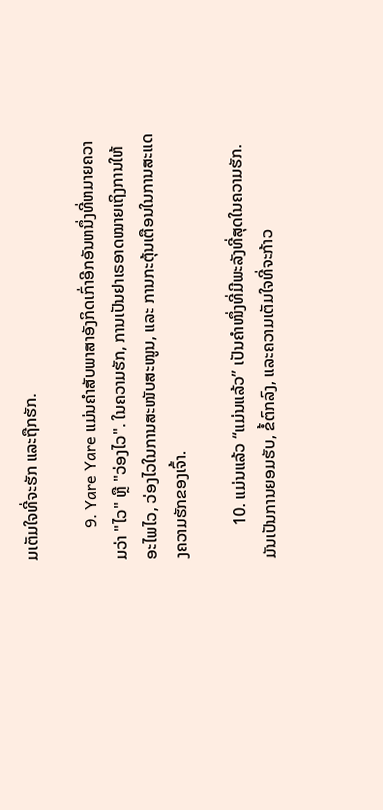ມເຕັມໃຈທີ່ຈະຮັກ ແລະຖືກຮັກ.

        9. Yare Yare ແມ່ນຄໍາສັບພາສາອັງກິດເກົ່າອີກອັນຫນຶ່ງທີ່ຫມາຍຄວາມວ່າ "ໄວ" ຫຼື "ວ່ອງໄວ". ໃນຄວາມຮັກ, ການເປັນຢາເຣອາດໝາຍເຖິງການໃຫ້ອະໄພໄວ, ວ່ອງໄວໃນການສະໜັບສະໜູນ, ແລະ ການກະຕຸ້ນເຕືອນໃນການສະແດງຄວາມຮັກຂອງເຈົ້າ.

        10. ແມ່ນແລ້ວ “ແມ່ນແລ້ວ” ເປັນຄຳໜຶ່ງທີ່ມີພະລັງທີ່ສຸດໃນຄວາມຮັກ. ມັນເປັນການຍອມຮັບ, ຂໍ້ຕົກລົງ, ແລະຄວາມເຕັມໃຈທີ່ຈະກ້າວ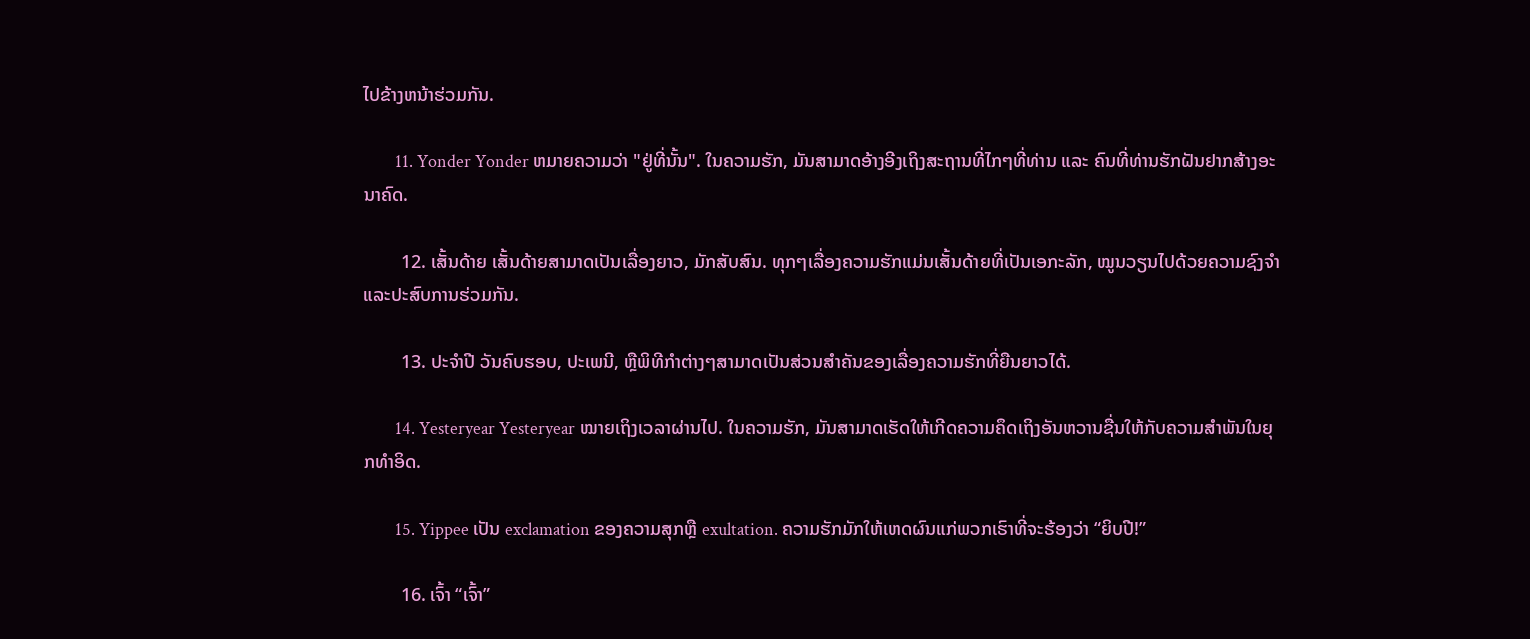ໄປຂ້າງຫນ້າຮ່ວມກັນ.

        11. Yonder Yonder ຫມາຍຄວາມວ່າ "ຢູ່ທີ່ນັ້ນ". ໃນຄວາມຮັກ, ມັນສາມາດອ້າງອີງເຖິງສະຖານທີ່ໄກໆທີ່ທ່ານ ແລະ ຄົນທີ່ທ່ານຮັກຝັນຢາກສ້າງອະນາຄົດ.

        12. ເສັ້ນດ້າຍ ເສັ້ນດ້າຍສາມາດເປັນເລື່ອງຍາວ, ມັກສັບສົນ. ທຸກໆເລື່ອງຄວາມຮັກແມ່ນເສັ້ນດ້າຍທີ່ເປັນເອກະລັກ, ໝູນວຽນໄປດ້ວຍຄວາມຊົງຈຳ ແລະປະສົບການຮ່ວມກັນ.

        13. ປະຈຳປີ ວັນຄົບຮອບ, ປະເພນີ, ຫຼືພິທີກຳຕ່າງໆສາມາດເປັນສ່ວນສຳຄັນຂອງເລື່ອງຄວາມຮັກທີ່ຍືນຍາວໄດ້.

        14. Yesteryear Yesteryear ໝາຍເຖິງເວລາຜ່ານໄປ. ໃນຄວາມຮັກ, ມັນສາມາດເຮັດໃຫ້ເກີດຄວາມຄຶດເຖິງອັນຫວານຊື່ນໃຫ້ກັບຄວາມສຳພັນໃນຍຸກທຳອິດ.

        15. Yippee ເປັນ exclamation ຂອງຄວາມສຸກຫຼື exultation. ຄວາມຮັກມັກໃຫ້ເຫດຜົນແກ່ພວກເຮົາທີ່ຈະຮ້ອງວ່າ “ຍິບປີ!”

        16. ເຈົ້າ “ເຈົ້າ”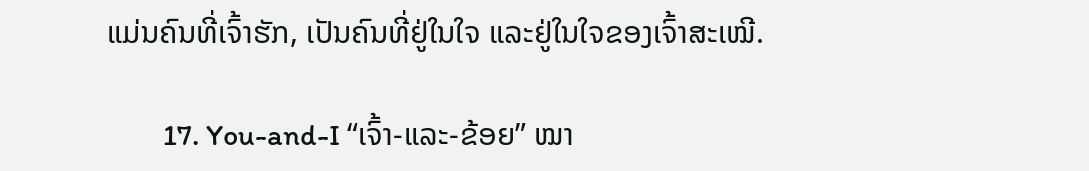ແມ່ນຄົນທີ່ເຈົ້າຮັກ, ເປັນຄົນທີ່ຢູ່ໃນໃຈ ແລະຢູ່ໃນໃຈຂອງເຈົ້າສະເໝີ.

        17. You-and-I “ເຈົ້າ-ແລະ-ຂ້ອຍ” ໝາ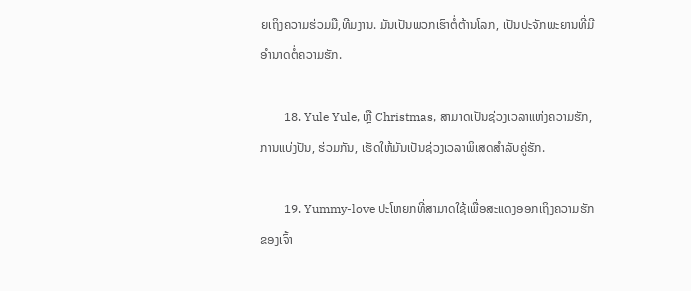ຍເຖິງຄວາມຮ່ວມມື,ທີມງານ. ມັນເປັນພວກເຮົາຕໍ່ຕ້ານໂລກ, ເປັນປະຈັກພະຍານທີ່ມີອໍານາດຕໍ່ຄວາມຮັກ.

        18. Yule Yule, ຫຼື Christmas, ສາມາດເປັນຊ່ວງເວລາແຫ່ງຄວາມຮັກ, ການແບ່ງປັນ, ຮ່ວມກັນ, ເຮັດໃຫ້ມັນເປັນຊ່ວງເວລາພິເສດສຳລັບຄູ່ຮັກ.

        19. Yummy-love ປະໂຫຍກທີ່ສາມາດໃຊ້ເພື່ອສະແດງອອກເຖິງຄວາມຮັກຂອງເຈົ້າ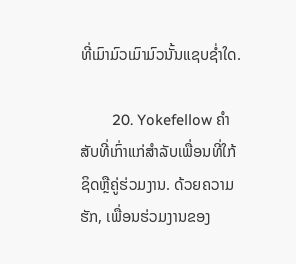ທີ່ເມົາມົວເມົາມົວນັ້ນແຊບຊ່ຳໃດ.

        20. Yokefellow ຄໍາສັບທີ່ເກົ່າແກ່ສໍາລັບເພື່ອນທີ່ໃກ້ຊິດຫຼືຄູ່ຮ່ວມງານ. ດ້ວຍຄວາມຮັກ, ເພື່ອນຮ່ວມງານຂອງ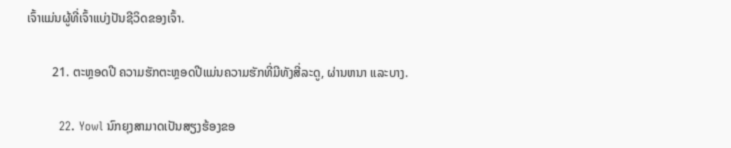ເຈົ້າແມ່ນຜູ້ທີ່ເຈົ້າແບ່ງປັນຊີວິດຂອງເຈົ້າ.

        21. ຕະຫຼອດປີ ຄວາມຮັກຕະຫຼອດປີແມ່ນຄວາມຮັກທີ່ມີທັງສີ່ລະດູ, ຜ່ານຫນາ ແລະບາງ.

        22. Yowl ນົກຍຸງສາມາດເປັນສຽງຮ້ອງຂອ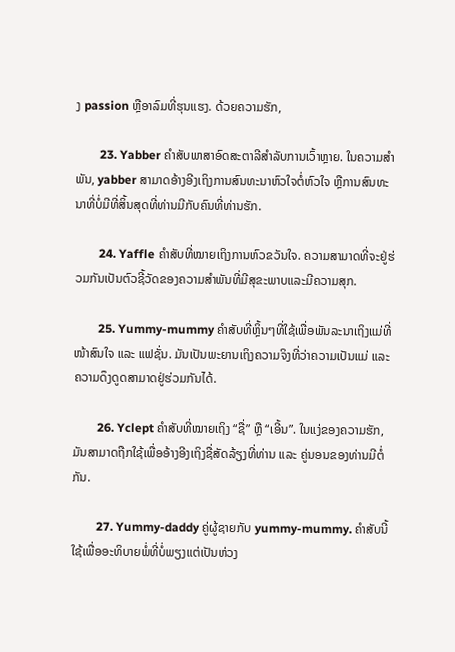ງ passion ຫຼືອາລົມທີ່ຮຸນແຮງ. ດ້ວຍຄວາມຮັກ,

        23. Yabber ຄໍາສັບພາສາອົດສະຕາລີສໍາລັບການເວົ້າຫຼາຍ. ໃນຄວາມສຳພັນ, yabber ສາມາດອ້າງອີງເຖິງການສົນທະນາຫົວໃຈຕໍ່ຫົວໃຈ ຫຼືການສົນທະນາທີ່ບໍ່ມີທີ່ສິ້ນສຸດທີ່ທ່ານມີກັບຄົນທີ່ທ່ານຮັກ.

        24. Yaffle ຄຳສັບທີ່ໝາຍເຖິງການຫົວຂວັນໃຈ. ຄວາມສາມາດທີ່ຈະຢູ່ຮ່ວມກັນເປັນຕົວຊີ້ວັດຂອງຄວາມສໍາພັນທີ່ມີສຸຂະພາບແລະມີຄວາມສຸກ.

        25. Yummy-mummy ຄຳສັບທີ່ຫຼິ້ນໆທີ່ໃຊ້ເພື່ອພັນລະນາເຖິງແມ່ທີ່ໜ້າສົນໃຈ ແລະ ແຟຊັ່ນ. ມັນເປັນພະຍານເຖິງຄວາມຈິງທີ່ວ່າຄວາມເປັນແມ່ ແລະຄວາມດຶງດູດສາມາດຢູ່ຮ່ວມກັນໄດ້.

        26. Yclept ຄຳສັບທີ່ໝາຍເຖິງ “ຊື່” ຫຼື “ເອີ້ນ”. ໃນແງ່ຂອງຄວາມຮັກ, ມັນສາມາດຖືກໃຊ້ເພື່ອອ້າງອີງເຖິງຊື່ສັດລ້ຽງທີ່ທ່ານ ແລະ ຄູ່ນອນຂອງທ່ານມີຕໍ່ກັນ.

        27. Yummy-daddy ຄູ່ຜູ້ຊາຍກັບ yummy-mummy. ຄຳສັບນີ້ໃຊ້ເພື່ອອະທິບາຍພໍ່ທີ່ບໍ່ພຽງແຕ່ເປັນຫ່ວງ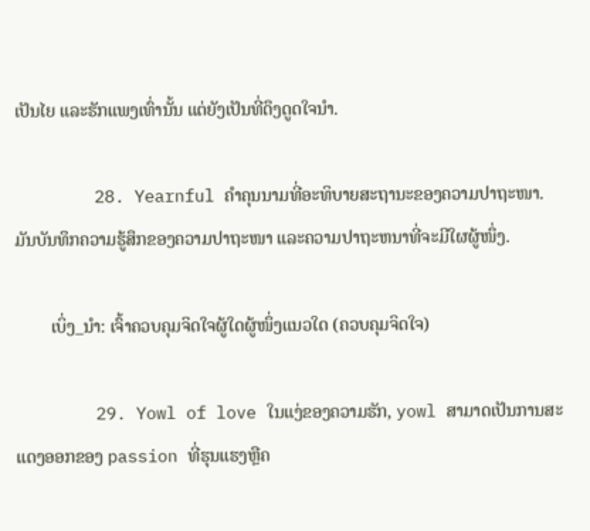ເປັນໄຍ ແລະຮັກແພງເທົ່ານັ້ນ ແຕ່ຍັງເປັນທີ່ດຶງດູດໃຈນຳ.

        28. Yearnful ຄຳຄຸນນາມທີ່ອະທິບາຍສະຖານະຂອງຄວາມປາຖະໜາ. ມັນບັນທຶກຄວາມຮູ້ສຶກຂອງຄວາມປາຖະໜາ ແລະຄວາມປາຖະຫນາທີ່ຈະມີໃຜຜູ້ໜຶ່ງ.

        ເບິ່ງ_ນຳ: ເຈົ້າຄວບຄຸມຈິດໃຈຜູ້ໃດຜູ້ໜຶ່ງແນວໃດ (ຄວບຄຸມຈິດໃຈ)

        29. Yowl of love ໃນແງ່ຂອງຄວາມຮັກ, yowl ສາມາດເປັນການສະແດງອອກຂອງ passion ທີ່ຮຸນແຮງຫຼືຄ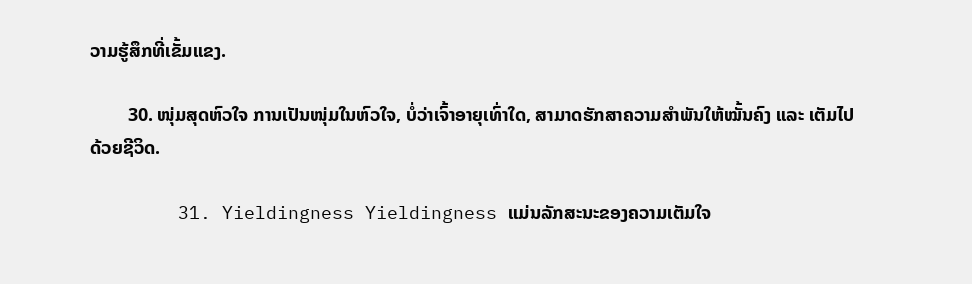ວາມຮູ້ສຶກທີ່ເຂັ້ມແຂງ.

        30. ໜຸ່ມສຸດຫົວໃຈ ການເປັນໜຸ່ມໃນຫົວໃຈ, ບໍ່ວ່າເຈົ້າອາຍຸເທົ່າໃດ, ສາມາດຮັກສາຄວາມສຳພັນໃຫ້ໝັ້ນຄົງ ແລະ ເຕັມໄປດ້ວຍຊີວິດ.

        31. Yieldingness Yieldingness ແມ່ນລັກສະນະຂອງຄວາມເຕັມໃຈ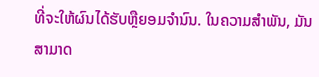ທີ່ຈະໃຫ້ຜົນໄດ້ຮັບຫຼືຍອມຈໍານົນ. ໃນຄວາມສຳພັນ, ມັນສາມາດ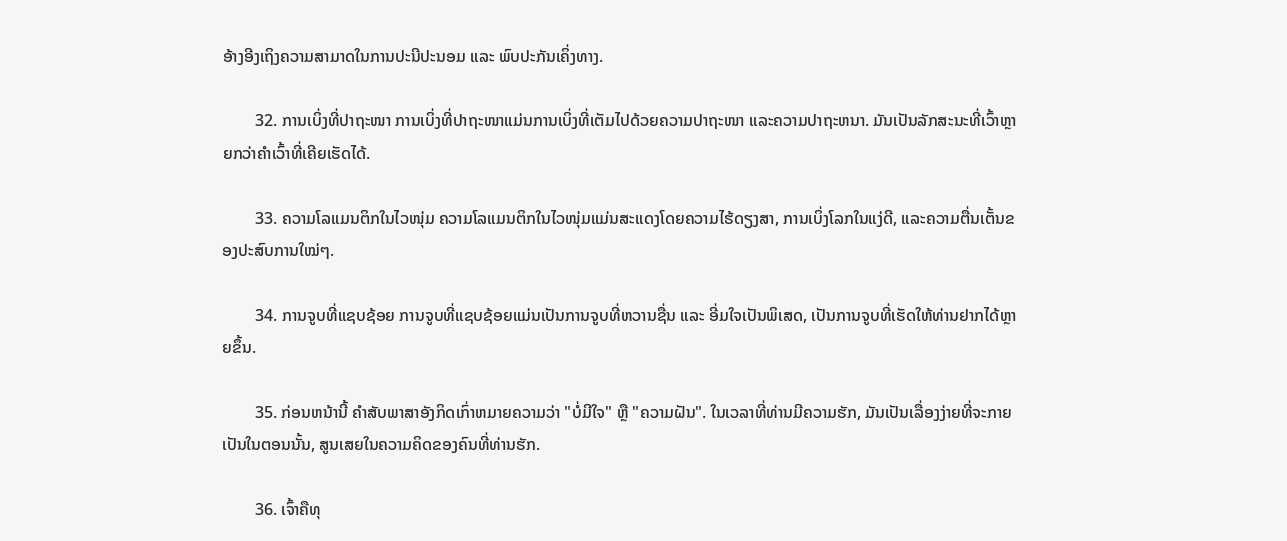ອ້າງອີງເຖິງຄວາມສາມາດໃນການປະນີປະນອມ ແລະ ພົບປະກັນເຄິ່ງທາງ.

        32. ການເບິ່ງທີ່ປາຖະໜາ ການເບິ່ງທີ່ປາຖະໜາແມ່ນການເບິ່ງທີ່ເຕັມໄປດ້ວຍຄວາມປາຖະໜາ ແລະຄວາມປາຖະຫນາ. ມັນເປັນລັກສະນະທີ່ເວົ້າຫຼາຍກວ່າຄຳເວົ້າທີ່ເຄີຍເຮັດໄດ້.

        33. ຄວາມໂລແມນຕິກໃນໄວໜຸ່ມ ຄວາມໂລແມນຕິກໃນໄວໜຸ່ມແມ່ນສະແດງໂດຍຄວາມໄຮ້ດຽງສາ, ການເບິ່ງໂລກໃນແງ່ດີ, ແລະຄວາມຕື່ນເຕັ້ນຂອງປະສົບການໃໝ່ໆ.

        34. ການຈູບທີ່ແຊບຊ້ອຍ ການຈູບທີ່ແຊບຊ້ອຍແມ່ນເປັນການຈູບທີ່ຫວານຊື່ນ ແລະ ອີ່ມໃຈເປັນພິເສດ, ເປັນການຈູບທີ່ເຮັດໃຫ້ທ່ານຢາກໄດ້ຫຼາຍຂຶ້ນ.

        35. ກ່ອນຫນ້ານີ້ ຄໍາສັບພາສາອັງກິດເກົ່າຫມາຍຄວາມວ່າ "ບໍ່ມີໃຈ" ຫຼື "ຄວາມຝັນ". ໃນເວລາທີ່ທ່ານມີຄວາມຮັກ, ມັນເປັນເລື່ອງງ່າຍທີ່ຈະກາຍເປັນໃນຕອນນັ້ນ, ສູນເສຍໃນຄວາມຄິດຂອງຄົນທີ່ທ່ານຮັກ.

        36. ເຈົ້າຄືທຸ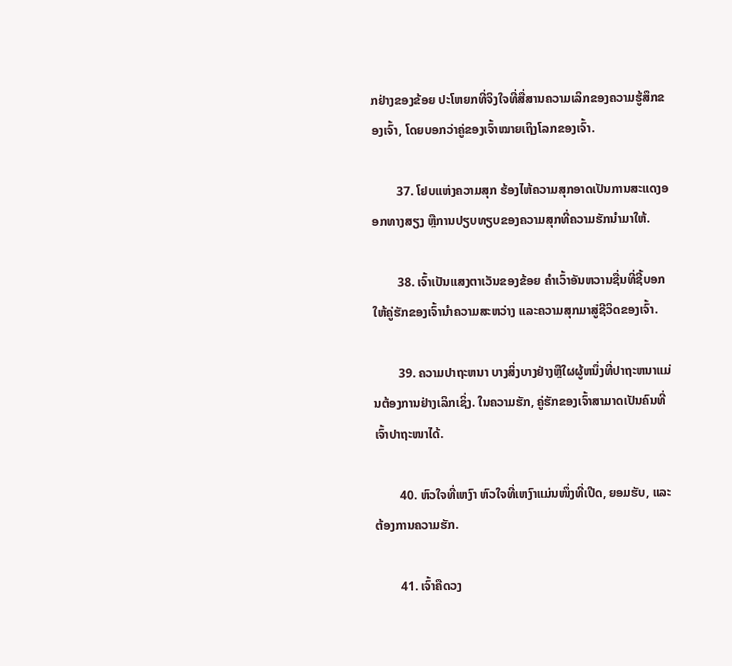ກຢ່າງຂອງຂ້ອຍ ປະໂຫຍກທີ່ຈິງໃຈທີ່ສື່ສານຄວາມເລິກຂອງຄວາມຮູ້ສຶກຂອງເຈົ້າ, ໂດຍບອກວ່າຄູ່ຂອງເຈົ້າໝາຍເຖິງໂລກຂອງເຈົ້າ.

        37. ໂຢບແຫ່ງຄວາມສຸກ ຮ້ອງໄຫ້ຄວາມສຸກອາດເປັນການສະແດງອອກທາງສຽງ ຫຼືການປຽບທຽບຂອງຄວາມສຸກທີ່ຄວາມຮັກນໍາມາໃຫ້.

        38. ເຈົ້າເປັນແສງຕາເວັນຂອງຂ້ອຍ ຄຳເວົ້າອັນຫວານຊື່ນທີ່ຊີ້ບອກໃຫ້ຄູ່ຮັກຂອງເຈົ້ານຳຄວາມສະຫວ່າງ ແລະຄວາມສຸກມາສູ່ຊີວິດຂອງເຈົ້າ.

        39. ຄວາມປາຖະຫນາ ບາງສິ່ງບາງຢ່າງຫຼືໃຜຜູ້ຫນຶ່ງທີ່ປາຖະຫນາແມ່ນຕ້ອງການຢ່າງເລິກເຊິ່ງ. ໃນຄວາມຮັກ, ຄູ່ຮັກຂອງເຈົ້າສາມາດເປັນຄົນທີ່ເຈົ້າປາຖະໜາໄດ້.

        40. ຫົວໃຈທີ່ເຫງົາ ຫົວໃຈທີ່ເຫງົາແມ່ນໜຶ່ງທີ່ເປີດ, ຍອມຮັບ, ແລະ ຕ້ອງການຄວາມຮັກ.

        41. ເຈົ້າຄືດວງ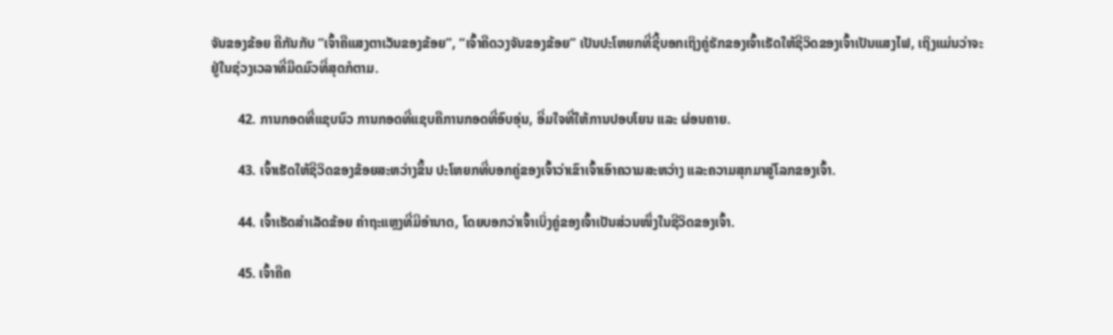ຈັນຂອງຂ້ອຍ ຄືກັນກັບ “ເຈົ້າຄືແສງຕາເວັນຂອງຂ້ອຍ”, “ເຈົ້າຄືດວງຈັນຂອງຂ້ອຍ” ເປັນປະໂຫຍກທີ່ຊີ້ບອກເຖິງຄູ່ຮັກຂອງເຈົ້າເຮັດໃຫ້ຊີວິດຂອງເຈົ້າເປັນແສງໄຟ, ເຖິງແມ່ນວ່າຈະຢູ່ໃນຊ່ວງເວລາທີ່ມືດມົວທີ່ສຸດກໍຕາມ.

        42. ການກອດທີ່ແຊບນົວ ການກອດທີ່ແຊບຄືການກອດທີ່ອົບອຸ່ນ, ອີ່ມໃຈທີ່ໃຫ້ການປອບໂຍນ ແລະ ຜ່ອນຄາຍ.

        43. ເຈົ້າເຮັດໃຫ້ຊີວິດຂອງຂ້ອຍສະຫວ່າງຂຶ້ນ ປະໂຫຍກທີ່ບອກຄູ່ຂອງເຈົ້າວ່າເຂົາເຈົ້າເອົາຄວາມສະຫວ່າງ ແລະຄວາມສຸກມາສູ່ໂລກຂອງເຈົ້າ.

        44. ເຈົ້າເຮັດສຳເລັດຂ້ອຍ ຄຳຖະແຫຼງທີ່ມີອໍານາດ, ໂດຍບອກວ່າເຈົ້າເບິ່ງຄູ່ຂອງເຈົ້າເປັນສ່ວນໜຶ່ງໃນຊີວິດຂອງເຈົ້າ.

        45. ເຈົ້າຄືຄ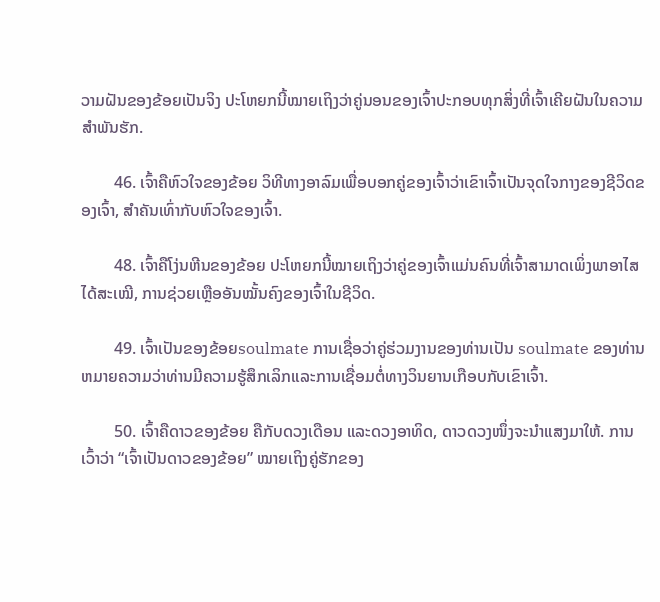ວາມຝັນຂອງຂ້ອຍເປັນຈິງ ປະໂຫຍກນີ້ໝາຍເຖິງວ່າຄູ່ນອນຂອງເຈົ້າປະກອບທຸກສິ່ງທີ່ເຈົ້າເຄີຍຝັນໃນຄວາມສຳພັນຮັກ.

        46. ເຈົ້າຄືຫົວໃຈຂອງຂ້ອຍ ວິທີທາງອາລົມເພື່ອບອກຄູ່ຂອງເຈົ້າວ່າເຂົາເຈົ້າເປັນຈຸດໃຈກາງຂອງຊີວິດຂອງເຈົ້າ, ສຳຄັນເທົ່າກັບຫົວໃຈຂອງເຈົ້າ.

        48. ເຈົ້າຄືໂງ່ນຫີນຂອງຂ້ອຍ ປະໂຫຍກນີ້ໝາຍເຖິງວ່າຄູ່ຂອງເຈົ້າແມ່ນຄົນທີ່ເຈົ້າສາມາດເພິ່ງພາອາໄສໄດ້ສະເໝີ, ການຊ່ວຍເຫຼືອອັນໝັ້ນຄົງຂອງເຈົ້າໃນຊີວິດ.

        49. ເຈົ້າເປັນຂອງຂ້ອຍsoulmate ການເຊື່ອວ່າຄູ່ຮ່ວມງານຂອງທ່ານເປັນ soulmate ຂອງທ່ານຫມາຍຄວາມວ່າທ່ານມີຄວາມຮູ້ສຶກເລິກແລະການເຊື່ອມຕໍ່ທາງວິນຍານເກືອບກັບເຂົາເຈົ້າ.

        50. ເຈົ້າຄືດາວຂອງຂ້ອຍ ຄືກັບດວງເດືອນ ແລະດວງອາທິດ, ດາວດວງໜຶ່ງຈະນຳແສງມາໃຫ້. ການເວົ້າວ່າ “ເຈົ້າເປັນດາວຂອງຂ້ອຍ” ໝາຍເຖິງຄູ່ຮັກຂອງ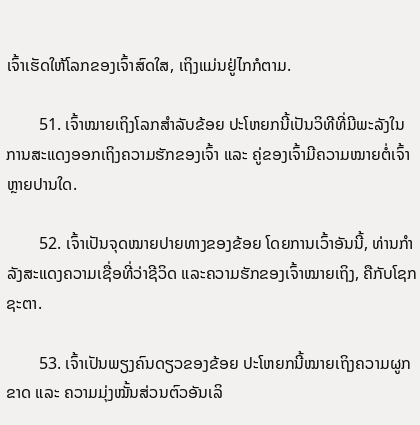ເຈົ້າເຮັດໃຫ້ໂລກຂອງເຈົ້າສົດໃສ, ເຖິງແມ່ນຢູ່ໄກກໍຕາມ.

        51. ເຈົ້າໝາຍເຖິງໂລກສຳລັບຂ້ອຍ ປະໂຫຍກນີ້ເປັນວິທີທີ່ມີພະລັງໃນການສະແດງອອກເຖິງຄວາມຮັກຂອງເຈົ້າ ແລະ ຄູ່ຂອງເຈົ້າມີຄວາມໝາຍຕໍ່ເຈົ້າຫຼາຍປານໃດ.

        52. ເຈົ້າເປັນຈຸດໝາຍປາຍທາງຂອງຂ້ອຍ ໂດຍການເວົ້າອັນນີ້, ທ່ານກຳລັງສະແດງຄວາມເຊື່ອທີ່ວ່າຊີວິດ ແລະຄວາມຮັກຂອງເຈົ້າໝາຍເຖິງ, ຄືກັບໂຊກຊະຕາ.

        53. ເຈົ້າເປັນພຽງຄົນດຽວຂອງຂ້ອຍ ປະໂຫຍກນີ້ໝາຍເຖິງຄວາມຜູກຂາດ ແລະ ຄວາມມຸ່ງໝັ້ນສ່ວນຕົວອັນເລິ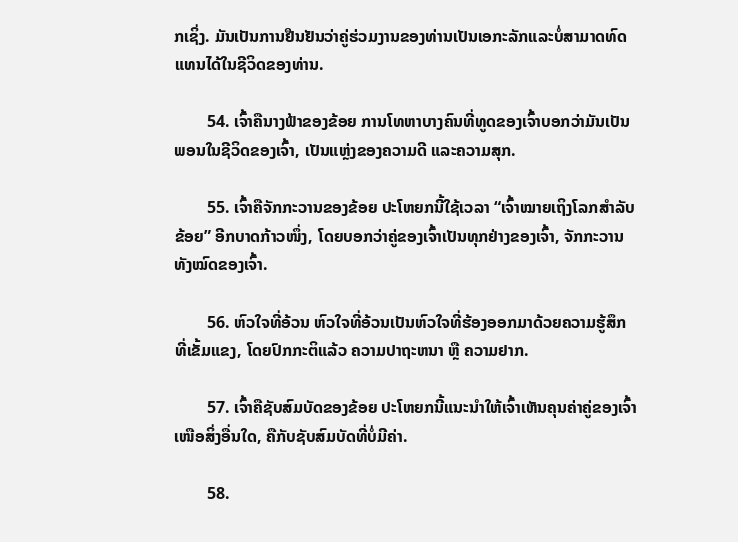ກເຊິ່ງ. ມັນເປັນການຢືນຢັນວ່າຄູ່ຮ່ວມງານຂອງທ່ານເປັນເອກະລັກແລະບໍ່ສາມາດທົດແທນໄດ້ໃນຊີວິດຂອງທ່ານ.

        54. ເຈົ້າຄືນາງຟ້າຂອງຂ້ອຍ ການໂທຫາບາງຄົນທີ່ທູດຂອງເຈົ້າບອກວ່າມັນເປັນພອນໃນຊີວິດຂອງເຈົ້າ, ເປັນແຫຼ່ງຂອງຄວາມດີ ແລະຄວາມສຸກ.

        55. ເຈົ້າຄືຈັກກະວານຂອງຂ້ອຍ ປະໂຫຍກນີ້ໃຊ້ເວລາ “ເຈົ້າໝາຍເຖິງໂລກສຳລັບຂ້ອຍ” ອີກບາດກ້າວໜຶ່ງ, ໂດຍບອກວ່າຄູ່ຂອງເຈົ້າເປັນທຸກຢ່າງຂອງເຈົ້າ, ຈັກກະວານທັງໝົດຂອງເຈົ້າ.

        56. ຫົວໃຈທີ່ອ້ວນ ຫົວໃຈທີ່ອ້ວນເປັນຫົວໃຈທີ່ຮ້ອງອອກມາດ້ວຍຄວາມຮູ້ສຶກທີ່ເຂັ້ມແຂງ, ໂດຍປົກກະຕິແລ້ວ ຄວາມປາຖະຫນາ ຫຼື ຄວາມຢາກ.

        57. ເຈົ້າຄືຊັບສົມບັດຂອງຂ້ອຍ ປະໂຫຍກນີ້ແນະນຳໃຫ້ເຈົ້າເຫັນຄຸນຄ່າຄູ່ຂອງເຈົ້າເໜືອສິ່ງອື່ນໃດ, ຄືກັບຊັບສົມບັດທີ່ບໍ່ມີຄ່າ.

        58.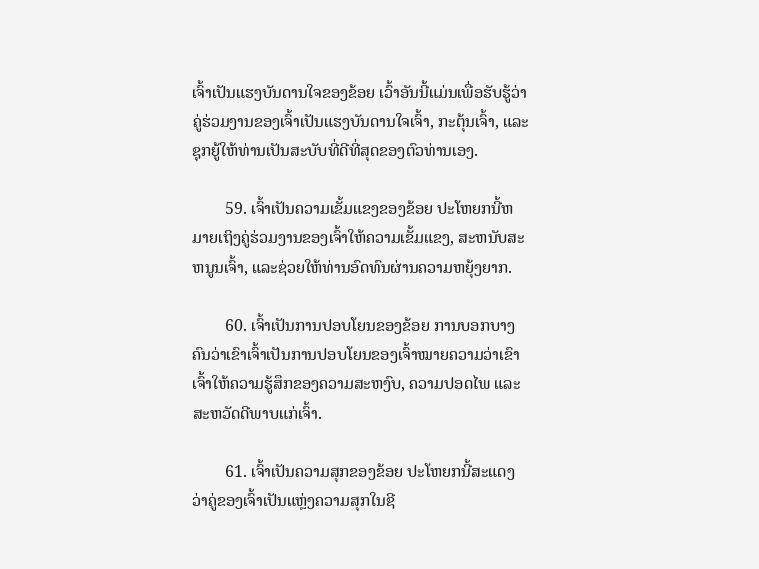ເຈົ້າເປັນແຮງບັນດານໃຈຂອງຂ້ອຍ ເວົ້າອັນນີ້ແມ່ນເພື່ອຮັບຮູ້ວ່າຄູ່ຮ່ວມງານຂອງເຈົ້າເປັນແຮງບັນດານໃຈເຈົ້າ, ກະຕຸ້ນເຈົ້າ, ແລະຊຸກຍູ້ໃຫ້ທ່ານເປັນສະບັບທີ່ດີທີ່ສຸດຂອງຕົວທ່ານເອງ.

        59. ເຈົ້າເປັນຄວາມເຂັ້ມແຂງຂອງຂ້ອຍ ປະໂຫຍກນີ້ຫມາຍເຖິງຄູ່ຮ່ວມງານຂອງເຈົ້າໃຫ້ຄວາມເຂັ້ມແຂງ, ສະຫນັບສະຫນູນເຈົ້າ, ແລະຊ່ວຍໃຫ້ທ່ານອົດທົນຜ່ານຄວາມຫຍຸ້ງຍາກ.

        60. ເຈົ້າເປັນການປອບໂຍນຂອງຂ້ອຍ ການບອກບາງຄົນວ່າເຂົາເຈົ້າເປັນການປອບໂຍນຂອງເຈົ້າໝາຍຄວາມວ່າເຂົາເຈົ້າໃຫ້ຄວາມຮູ້ສຶກຂອງຄວາມສະຫງົບ, ຄວາມປອດໄພ ແລະ ສະຫວັດດີພາບແກ່ເຈົ້າ.

        61. ເຈົ້າເປັນຄວາມສຸກຂອງຂ້ອຍ ປະໂຫຍກນີ້ສະແດງວ່າຄູ່ຂອງເຈົ້າເປັນແຫຼ່ງຄວາມສຸກໃນຊີ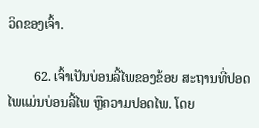ວິດຂອງເຈົ້າ.

        62. ເຈົ້າເປັນບ່ອນລີ້ໄພຂອງຂ້ອຍ ສະຖານທີ່ປອດໄພແມ່ນບ່ອນລີ້ໄພ ຫຼືຄວາມປອດໄພ. ໂດຍ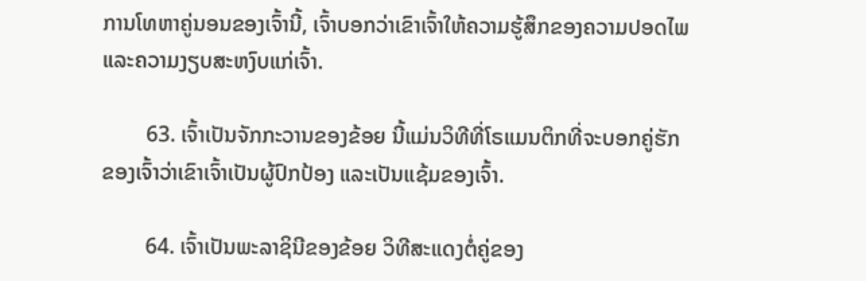ການໂທຫາຄູ່ນອນຂອງເຈົ້ານີ້, ເຈົ້າບອກວ່າເຂົາເຈົ້າໃຫ້ຄວາມຮູ້ສຶກຂອງຄວາມປອດໄພ ແລະຄວາມງຽບສະຫງົບແກ່ເຈົ້າ.

        63. ເຈົ້າເປັນຈັກກະວານຂອງຂ້ອຍ ນີ້ແມ່ນວິທີທີ່ໂຣແມນຕິກທີ່ຈະບອກຄູ່ຮັກຂອງເຈົ້າວ່າເຂົາເຈົ້າເປັນຜູ້ປົກປ້ອງ ແລະເປັນແຊ້ມຂອງເຈົ້າ.

        64. ເຈົ້າເປັນພະລາຊິນີຂອງຂ້ອຍ ວິທີສະແດງຕໍ່ຄູ່ຂອງ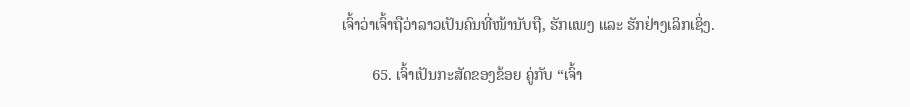ເຈົ້າວ່າເຈົ້າຖືວ່າລາວເປັນຄົນທີ່ໜ້ານັບຖື, ຮັກແພງ ແລະ ຮັກຢ່າງເລິກເຊິ່ງ.

        65. ເຈົ້າເປັນກະສັດຂອງຂ້ອຍ ຄູ່ກັບ “ເຈົ້າ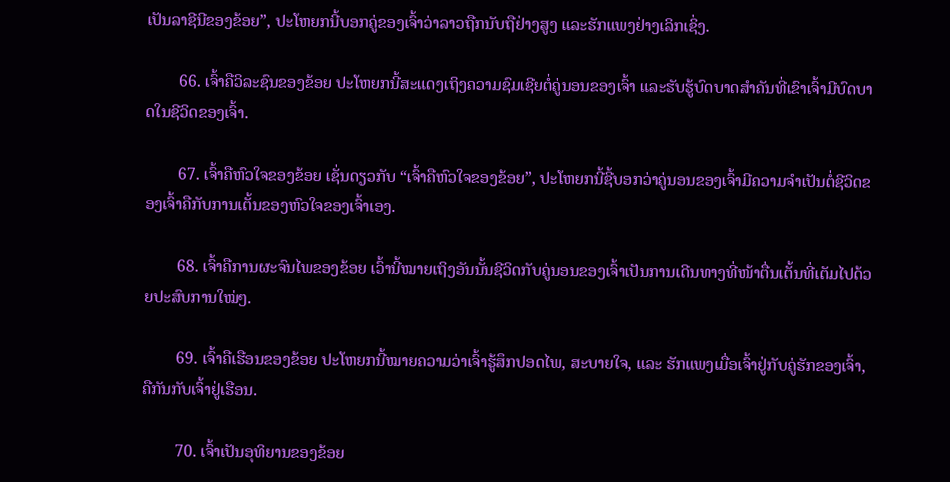ເປັນລາຊີນີຂອງຂ້ອຍ”, ປະໂຫຍກນີ້ບອກຄູ່ຂອງເຈົ້າວ່າລາວຖືກນັບຖືຢ່າງສູງ ແລະຮັກແພງຢ່າງເລິກເຊິ່ງ.

        66. ເຈົ້າຄືວິລະຊົນຂອງຂ້ອຍ ປະໂຫຍກນີ້ສະແດງເຖິງຄວາມຊົມເຊີຍຕໍ່ຄູ່ນອນຂອງເຈົ້າ ແລະຮັບຮູ້ບົດບາດສຳຄັນທີ່ເຂົາເຈົ້າມີບົດບາດໃນຊີວິດຂອງເຈົ້າ.

        67. ເຈົ້າຄືຫົວໃຈຂອງຂ້ອຍ ເຊັ່ນດຽວກັບ “ເຈົ້າຄືຫົວໃຈຂອງຂ້ອຍ”, ປະໂຫຍກນີ້ຊີ້ບອກວ່າຄູ່ນອນຂອງເຈົ້າມີຄວາມຈຳເປັນຕໍ່ຊີວິດຂອງເຈົ້າຄືກັບການເຕັ້ນຂອງຫົວໃຈຂອງເຈົ້າເອງ.

        68. ເຈົ້າຄືການຜະຈົນໄພຂອງຂ້ອຍ ເວົ້ານີ້ໝາຍເຖິງອັນນັ້ນຊີວິດກັບຄູ່ນອນຂອງເຈົ້າເປັນການເດີນທາງທີ່ໜ້າຕື່ນເຕັ້ນທີ່ເຕັມໄປດ້ວຍປະສົບການໃໝ່ໆ.

        69. ເຈົ້າຄືເຮືອນຂອງຂ້ອຍ ປະໂຫຍກນີ້ໝາຍຄວາມວ່າເຈົ້າຮູ້ສຶກປອດໄພ, ສະບາຍໃຈ, ແລະ ຮັກແພງເມື່ອເຈົ້າຢູ່ກັບຄູ່ຮັກຂອງເຈົ້າ, ຄືກັນກັບເຈົ້າຢູ່ເຮືອນ.

        70. ເຈົ້າເປັນອຸທິຍານຂອງຂ້ອຍ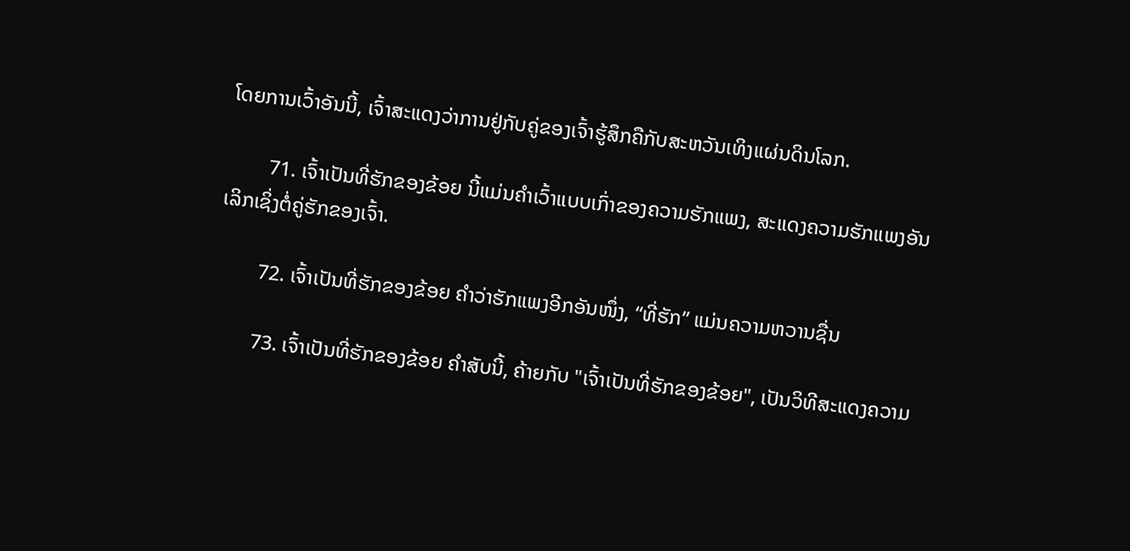ໂດຍການເວົ້າອັນນີ້, ເຈົ້າສະແດງວ່າການຢູ່ກັບຄູ່ຂອງເຈົ້າຮູ້ສຶກຄືກັບສະຫວັນເທິງແຜ່ນດິນໂລກ.

        71. ເຈົ້າເປັນທີ່ຮັກຂອງຂ້ອຍ ນີ້ແມ່ນຄຳເວົ້າແບບເກົ່າຂອງຄວາມຮັກແພງ, ສະແດງຄວາມຮັກແພງອັນເລິກເຊິ່ງຕໍ່ຄູ່ຮັກຂອງເຈົ້າ.

        72. ເຈົ້າເປັນທີ່ຮັກຂອງຂ້ອຍ ຄຳວ່າຮັກແພງອີກອັນໜຶ່ງ, “ທີ່ຮັກ” ແມ່ນຄວາມຫວານຊື່ນ

        73. ເຈົ້າເປັນທີ່ຮັກຂອງຂ້ອຍ ຄຳສັບນີ້, ຄ້າຍກັບ "ເຈົ້າເປັນທີ່ຮັກຂອງຂ້ອຍ", ເປັນວິທີສະແດງຄວາມ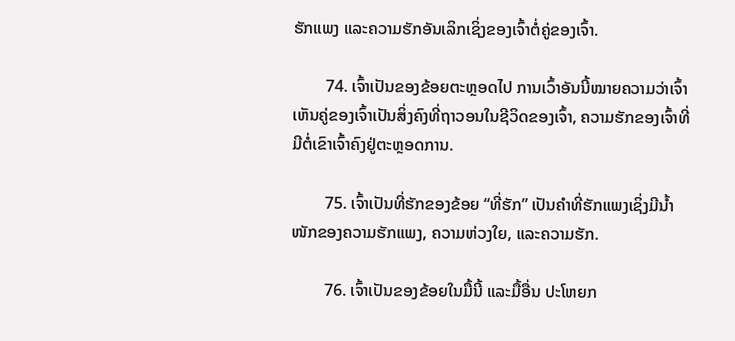ຮັກແພງ ແລະຄວາມຮັກອັນເລິກເຊິ່ງຂອງເຈົ້າຕໍ່ຄູ່ຂອງເຈົ້າ.

        74. ເຈົ້າເປັນຂອງຂ້ອຍຕະຫຼອດໄປ ການເວົ້າອັນນີ້ໝາຍຄວາມວ່າເຈົ້າເຫັນຄູ່ຂອງເຈົ້າເປັນສິ່ງຄົງທີ່ຖາວອນໃນຊີວິດຂອງເຈົ້າ, ຄວາມຮັກຂອງເຈົ້າທີ່ມີຕໍ່ເຂົາເຈົ້າຄົງຢູ່ຕະຫຼອດການ.

        75. ເຈົ້າເປັນທີ່ຮັກຂອງຂ້ອຍ “ທີ່ຮັກ” ເປັນຄຳທີ່ຮັກແພງເຊິ່ງມີນໍ້າໜັກຂອງຄວາມຮັກແພງ, ຄວາມຫ່ວງໃຍ, ແລະຄວາມຮັກ.

        76. ເຈົ້າເປັນຂອງຂ້ອຍໃນມື້ນີ້ ແລະມື້ອື່ນ ປະໂຫຍກ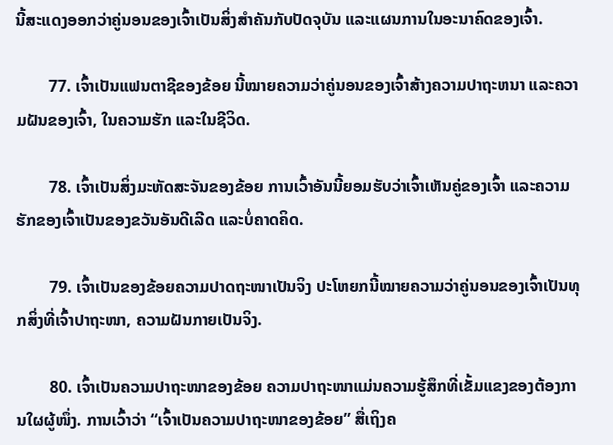ນີ້ສະແດງອອກວ່າຄູ່ນອນຂອງເຈົ້າເປັນສິ່ງສຳຄັນກັບປັດຈຸບັນ ແລະແຜນການໃນອະນາຄົດຂອງເຈົ້າ.

        77. ເຈົ້າເປັນແຟນຕາຊີຂອງຂ້ອຍ ນີ້ໝາຍຄວາມວ່າຄູ່ນອນຂອງເຈົ້າສ້າງຄວາມປາຖະຫນາ ແລະຄວາມຝັນຂອງເຈົ້າ, ໃນຄວາມຮັກ ແລະໃນຊີວິດ.

        78. ເຈົ້າເປັນສິ່ງມະຫັດສະຈັນຂອງຂ້ອຍ ການເວົ້າອັນນີ້ຍອມຮັບວ່າເຈົ້າເຫັນຄູ່ຂອງເຈົ້າ ແລະຄວາມຮັກຂອງເຈົ້າເປັນຂອງຂວັນອັນດີເລີດ ແລະບໍ່ຄາດຄິດ.

        79. ເຈົ້າເປັນຂອງຂ້ອຍຄວາມປາດຖະໜາເປັນຈິງ ປະໂຫຍກນີ້ໝາຍຄວາມວ່າຄູ່ນອນຂອງເຈົ້າເປັນທຸກສິ່ງທີ່ເຈົ້າປາຖະໜາ, ຄວາມຝັນກາຍເປັນຈິງ.

        80. ເຈົ້າເປັນຄວາມປາຖະໜາຂອງຂ້ອຍ ຄວາມປາຖະໜາແມ່ນຄວາມຮູ້ສຶກທີ່ເຂັ້ມແຂງຂອງຕ້ອງການໃຜຜູ້ໜຶ່ງ. ການເວົ້າວ່າ “ເຈົ້າເປັນຄວາມປາຖະໜາຂອງຂ້ອຍ” ສື່ເຖິງຄ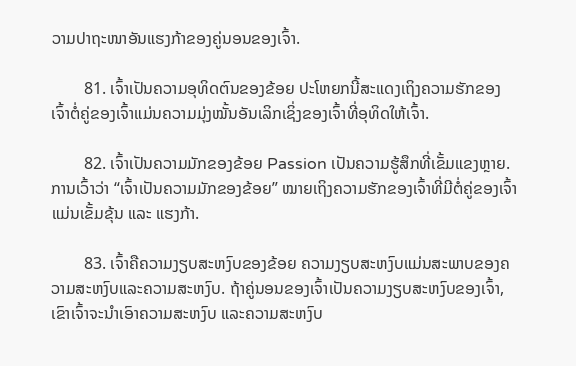ວາມປາຖະໜາອັນແຮງກ້າຂອງຄູ່ນອນຂອງເຈົ້າ.

        81. ເຈົ້າເປັນຄວາມອຸທິດຕົນຂອງຂ້ອຍ ປະໂຫຍກນີ້ສະແດງເຖິງຄວາມຮັກຂອງເຈົ້າຕໍ່ຄູ່ຂອງເຈົ້າແມ່ນຄວາມມຸ່ງໝັ້ນອັນເລິກເຊິ່ງຂອງເຈົ້າທີ່ອຸທິດໃຫ້ເຈົ້າ.

        82. ເຈົ້າເປັນຄວາມມັກຂອງຂ້ອຍ Passion ເປັນຄວາມຮູ້ສຶກທີ່ເຂັ້ມແຂງຫຼາຍ. ການເວົ້າວ່າ “ເຈົ້າເປັນຄວາມມັກຂອງຂ້ອຍ” ໝາຍເຖິງຄວາມຮັກຂອງເຈົ້າທີ່ມີຕໍ່ຄູ່ຂອງເຈົ້າແມ່ນເຂັ້ມຂຸ້ນ ແລະ ແຮງກ້າ.

        83. ເຈົ້າຄືຄວາມງຽບສະຫງົບຂອງຂ້ອຍ ຄວາມງຽບສະຫງົບແມ່ນສະພາບຂອງຄວາມສະຫງົບແລະຄວາມສະຫງົບ. ຖ້າຄູ່ນອນຂອງເຈົ້າເປັນຄວາມງຽບສະຫງົບຂອງເຈົ້າ, ເຂົາເຈົ້າຈະນໍາເອົາຄວາມສະຫງົບ ແລະຄວາມສະຫງົບ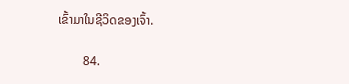ເຂົ້າມາໃນຊີວິດຂອງເຈົ້າ.

        84.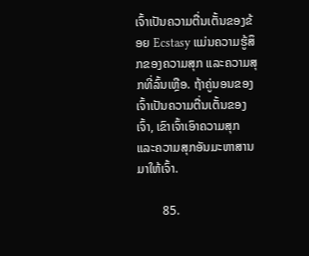ເຈົ້າເປັນຄວາມຕື່ນເຕັ້ນຂອງຂ້ອຍ Ecstasy ແມ່ນຄວາມຮູ້ສຶກຂອງຄວາມສຸກ ແລະຄວາມສຸກທີ່ລົ້ນເຫຼືອ. ຖ້າຄູ່ນອນຂອງເຈົ້າເປັນຄວາມຕື່ນເຕັ້ນຂອງເຈົ້າ, ເຂົາເຈົ້າເອົາຄວາມສຸກ ແລະຄວາມສຸກອັນມະຫາສານມາໃຫ້ເຈົ້າ.

        85.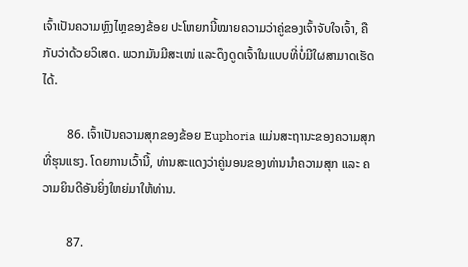ເຈົ້າເປັນຄວາມຫຼົງໄຫຼຂອງຂ້ອຍ ປະໂຫຍກນີ້ໝາຍຄວາມວ່າຄູ່ຂອງເຈົ້າຈັບໃຈເຈົ້າ, ຄືກັບວ່າດ້ວຍວິເສດ. ພວກມັນມີສະເໜ່ ແລະດຶງດູດເຈົ້າໃນແບບທີ່ບໍ່ມີໃຜສາມາດເຮັດໄດ້.

        86. ເຈົ້າເປັນຄວາມສຸກຂອງຂ້ອຍ Euphoria ແມ່ນສະຖານະຂອງຄວາມສຸກທີ່ຮຸນແຮງ. ໂດຍການເວົ້ານີ້, ທ່ານສະແດງວ່າຄູ່ນອນຂອງທ່ານນຳຄວາມສຸກ ແລະ ຄວາມຍິນດີອັນຍິ່ງໃຫຍ່ມາໃຫ້ທ່ານ.

        87.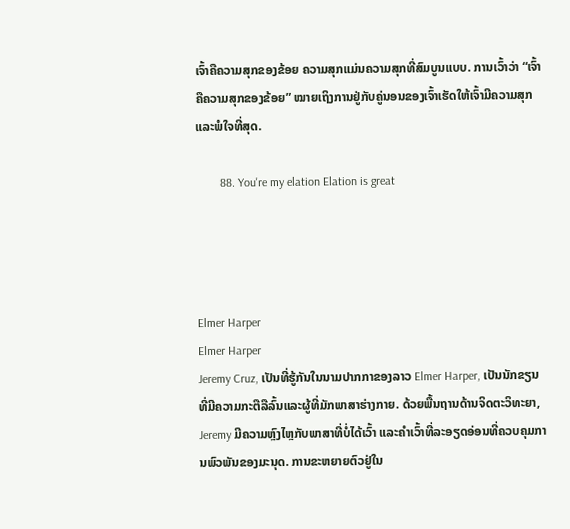ເຈົ້າຄືຄວາມສຸກຂອງຂ້ອຍ ຄວາມສຸກແມ່ນຄວາມສຸກທີ່ສົມບູນແບບ. ການເວົ້າວ່າ “ເຈົ້າຄືຄວາມສຸກຂອງຂ້ອຍ” ໝາຍເຖິງການຢູ່ກັບຄູ່ນອນຂອງເຈົ້າເຮັດໃຫ້ເຈົ້າມີຄວາມສຸກ ແລະພໍໃຈທີ່ສຸດ.

        88. You're my elation Elation is great




Elmer Harper
Elmer Harper
Jeremy Cruz, ເປັນທີ່ຮູ້ກັນໃນນາມປາກກາຂອງລາວ Elmer Harper, ເປັນນັກຂຽນທີ່ມີຄວາມກະຕືລືລົ້ນແລະຜູ້ທີ່ມັກພາສາຮ່າງກາຍ. ດ້ວຍພື້ນຖານດ້ານຈິດຕະວິທະຍາ, Jeremy ມີຄວາມຫຼົງໄຫຼກັບພາສາທີ່ບໍ່ໄດ້ເວົ້າ ແລະຄຳເວົ້າທີ່ລະອຽດອ່ອນທີ່ຄວບຄຸມການພົວພັນຂອງມະນຸດ. ການຂະຫຍາຍຕົວຢູ່ໃນ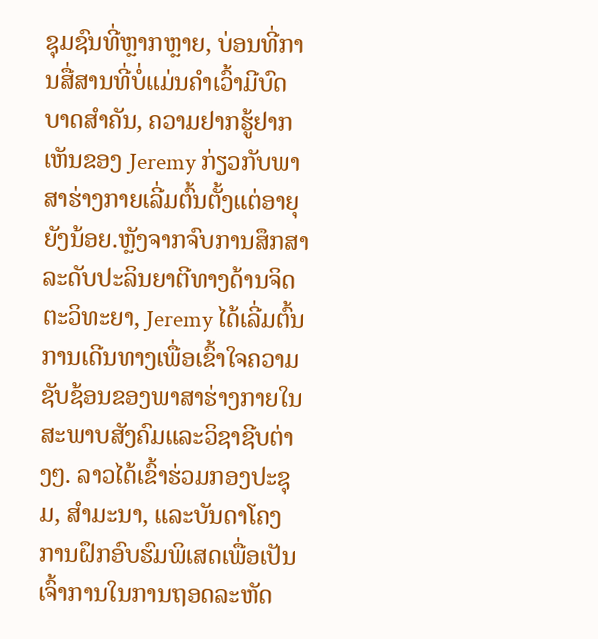ຊຸມຊົນທີ່ຫຼາກຫຼາຍ, ບ່ອນທີ່ການສື່ສານທີ່ບໍ່ແມ່ນຄໍາເວົ້າມີບົດບາດສໍາຄັນ, ຄວາມຢາກຮູ້ຢາກເຫັນຂອງ Jeremy ກ່ຽວກັບພາສາຮ່າງກາຍເລີ່ມຕົ້ນຕັ້ງແຕ່ອາຍຸຍັງນ້ອຍ.ຫຼັງຈາກຈົບການສຶກສາລະດັບປະລິນຍາຕີທາງດ້ານຈິດຕະວິທະຍາ, Jeremy ໄດ້ເລີ່ມຕົ້ນການເດີນທາງເພື່ອເຂົ້າໃຈຄວາມຊັບຊ້ອນຂອງພາສາຮ່າງກາຍໃນສະພາບສັງຄົມແລະວິຊາຊີບຕ່າງໆ. ລາວໄດ້ເຂົ້າຮ່ວມກອງປະຊຸມ, ສຳມະນາ, ແລະບັນດາໂຄງການຝຶກອົບຮົມພິເສດເພື່ອເປັນເຈົ້າການໃນການຖອດລະຫັດ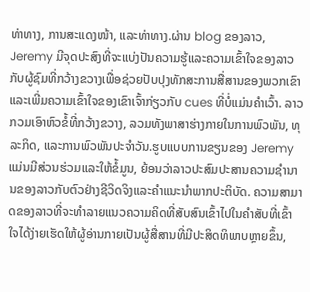ທ່າທາງ, ການສະແດງໜ້າ, ແລະທ່າທາງ.ຜ່ານ blog ຂອງລາວ, Jeremy ມີຈຸດປະສົງທີ່ຈະແບ່ງປັນຄວາມຮູ້ແລະຄວາມເຂົ້າໃຈຂອງລາວກັບຜູ້ຊົມທີ່ກວ້າງຂວາງເພື່ອຊ່ວຍປັບປຸງທັກສະການສື່ສານຂອງພວກເຂົາແລະເພີ່ມຄວາມເຂົ້າໃຈຂອງເຂົາເຈົ້າກ່ຽວກັບ cues ທີ່ບໍ່ແມ່ນຄໍາເວົ້າ. ລາວກວມເອົາຫົວຂໍ້ທີ່ກວ້າງຂວາງ, ລວມທັງພາສາຮ່າງກາຍໃນການພົວພັນ, ທຸລະກິດ, ແລະການພົວພັນປະຈໍາວັນ.ຮູບແບບການຂຽນຂອງ Jeremy ແມ່ນມີສ່ວນຮ່ວມແລະໃຫ້ຂໍ້ມູນ, ຍ້ອນວ່າລາວປະສົມປະສານຄວາມຊໍານານຂອງລາວກັບຕົວຢ່າງຊີວິດຈິງແລະຄໍາແນະນໍາພາກປະຕິບັດ. ຄວາມສາມາດຂອງລາວທີ່ຈະທໍາລາຍແນວຄວາມຄິດທີ່ສັບສົນເຂົ້າໄປໃນຄໍາສັບທີ່ເຂົ້າໃຈໄດ້ງ່າຍເຮັດໃຫ້ຜູ້ອ່ານກາຍເປັນຜູ້ສື່ສານທີ່ມີປະສິດທິພາບຫຼາຍຂຶ້ນ,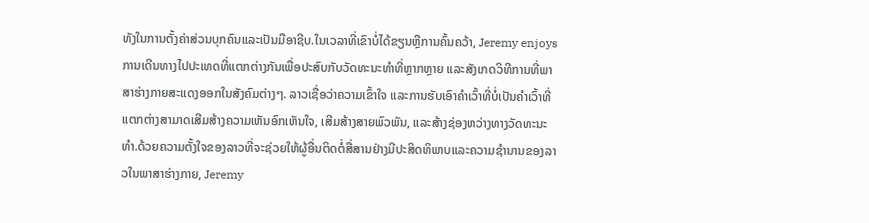ທັງໃນການຕັ້ງຄ່າສ່ວນບຸກຄົນແລະເປັນມືອາຊີບ.ໃນເວລາທີ່ເຂົາບໍ່ໄດ້ຂຽນຫຼືການຄົ້ນຄວ້າ, Jeremy enjoys ການເດີນທາງໄປປະເທດທີ່ແຕກຕ່າງກັນເພື່ອປະສົບກັບວັດທະນະທໍາທີ່ຫຼາກຫຼາຍ ແລະສັງເກດວິທີການທີ່ພາສາຮ່າງກາຍສະແດງອອກໃນສັງຄົມຕ່າງໆ. ລາວເຊື່ອວ່າຄວາມເຂົ້າໃຈ ແລະການຮັບເອົາຄຳເວົ້າທີ່ບໍ່ເປັນຄຳເວົ້າທີ່ແຕກຕ່າງສາມາດເສີມສ້າງຄວາມເຫັນອົກເຫັນໃຈ, ເສີມສ້າງສາຍພົວພັນ, ແລະສ້າງຊ່ອງຫວ່າງທາງວັດທະນະທໍາ.ດ້ວຍຄວາມຕັ້ງໃຈຂອງລາວທີ່ຈະຊ່ວຍໃຫ້ຜູ້ອື່ນຕິດຕໍ່ສື່ສານຢ່າງມີປະສິດທິພາບແລະຄວາມຊໍານານຂອງລາວໃນພາສາຮ່າງກາຍ, Jeremy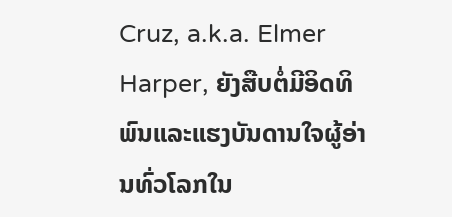Cruz, a.k.a. Elmer Harper, ຍັງສືບຕໍ່ມີອິດທິພົນແລະແຮງບັນດານໃຈຜູ້ອ່ານທົ່ວໂລກໃນ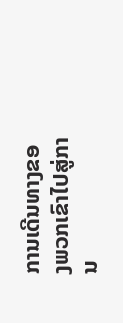ການເດີນທາງຂອງພວກເຂົາໄປສູ່ການ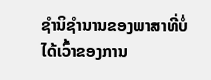ຊໍານິຊໍານານຂອງພາສາທີ່ບໍ່ໄດ້ເວົ້າຂອງການ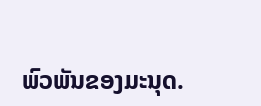ພົວພັນຂອງມະນຸດ.